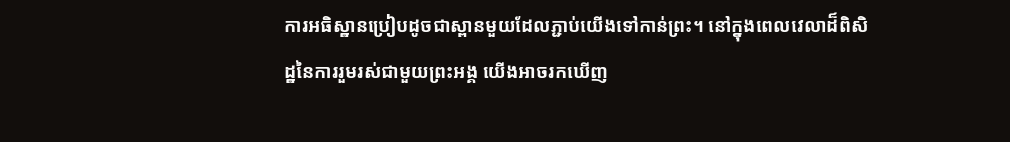ការអធិស្ឋានប្រៀបដូចជាស្ពានមួយដែលភ្ជាប់យើងទៅកាន់ព្រះ។ នៅក្នុងពេលវេលាដ៏ពិសិដ្ឋនៃការរួមរស់ជាមួយព្រះអង្គ យើងអាចរកឃើញ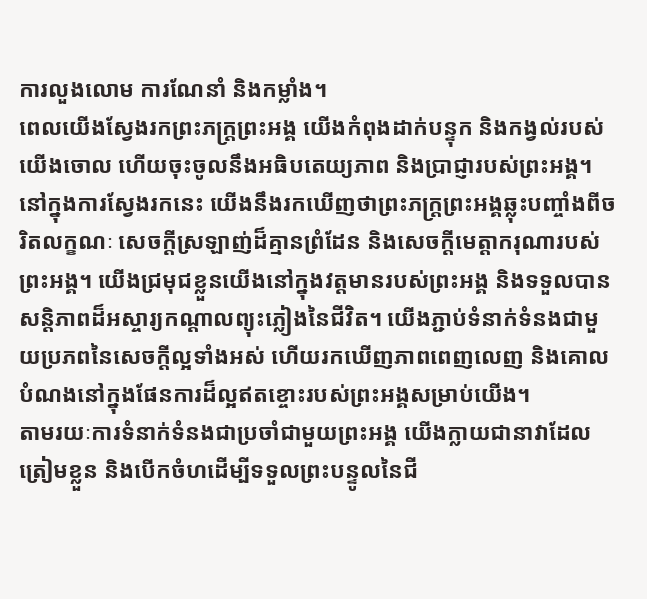ការលួងលោម ការណែនាំ និងកម្លាំង។
ពេលយើងស្វែងរកព្រះភក្ត្រព្រះអង្គ យើងកំពុងដាក់បន្ទុក និងកង្វល់របស់យើងចោល ហើយចុះចូលនឹងអធិបតេយ្យភាព និងប្រាជ្ញារបស់ព្រះអង្គ។ នៅក្នុងការស្វែងរកនេះ យើងនឹងរកឃើញថាព្រះភក្ត្រព្រះអង្គឆ្លុះបញ្ចាំងពីចរិតលក្ខណៈ សេចក្ដីស្រឡាញ់ដ៏គ្មានព្រំដែន និងសេចក្ដីមេត្តាករុណារបស់ព្រះអង្គ។ យើងជ្រមុជខ្លួនយើងនៅក្នុងវត្តមានរបស់ព្រះអង្គ និងទទួលបានសន្តិភាពដ៏អស្ចារ្យកណ្ដាលព្យុះភ្លៀងនៃជីវិត។ យើងភ្ជាប់ទំនាក់ទំនងជាមួយប្រភពនៃសេចក្ដីល្អទាំងអស់ ហើយរកឃើញភាពពេញលេញ និងគោលបំណងនៅក្នុងផែនការដ៏ល្អឥតខ្ចោះរបស់ព្រះអង្គសម្រាប់យើង។
តាមរយៈការទំនាក់ទំនងជាប្រចាំជាមួយព្រះអង្គ យើងក្លាយជានាវាដែលត្រៀមខ្លួន និងបើកចំហដើម្បីទទួលព្រះបន្ទូលនៃជី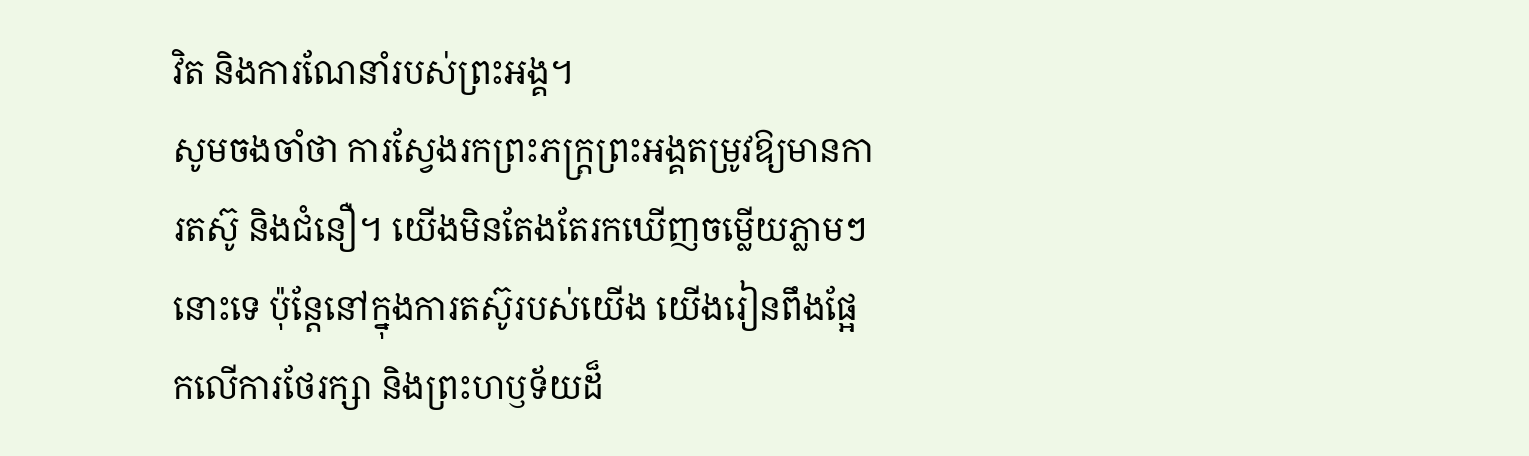វិត និងការណែនាំរបស់ព្រះអង្គ។
សូមចងចាំថា ការស្វែងរកព្រះភក្ត្រព្រះអង្គតម្រូវឱ្យមានការតស៊ូ និងជំនឿ។ យើងមិនតែងតែរកឃើញចម្លើយភ្លាមៗនោះទេ ប៉ុន្តែនៅក្នុងការតស៊ូរបស់យើង យើងរៀនពឹងផ្អែកលើការថែរក្សា និងព្រះហឫទ័យដ៏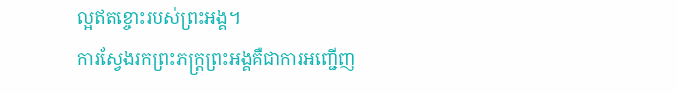ល្អឥតខ្ចោះរបស់ព្រះអង្គ។
ការស្វែងរកព្រះភក្ត្រព្រះអង្គគឺជាការអញ្ជើញ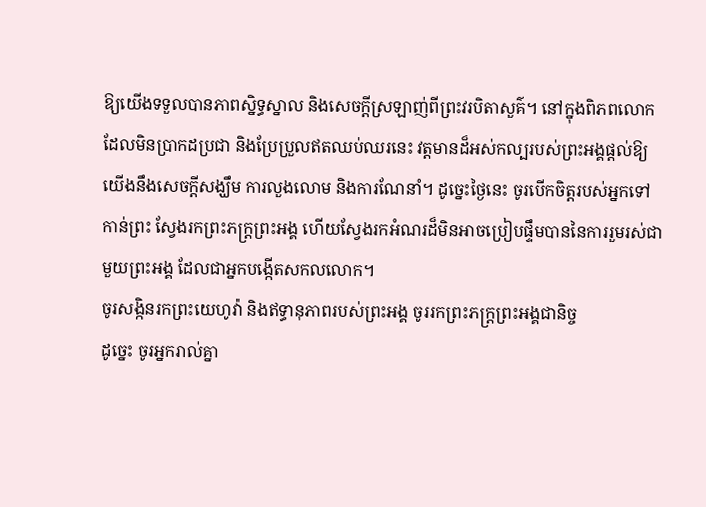ឱ្យយើងទទួលបានភាពស្និទ្ធស្នាល និងសេចក្ដីស្រឡាញ់ពីព្រះវរបិតាសួគ៌។ នៅក្នុងពិភពលោកដែលមិនប្រាកដប្រជា និងប្រែប្រួលឥតឈប់ឈរនេះ វត្តមានដ៏អស់កល្បរបស់ព្រះអង្គផ្ដល់ឱ្យយើងនឹងសេចក្ដីសង្ឃឹម ការលួងលោម និងការណែនាំ។ ដូច្នេះថ្ងៃនេះ ចូរបើកចិត្តរបស់អ្នកទៅកាន់ព្រះ ស្វែងរកព្រះភក្ត្រព្រះអង្គ ហើយស្វែងរកអំណរដ៏មិនអាចប្រៀបផ្ទឹមបាននៃការរួមរស់ជាមួយព្រះអង្គ ដែលជាអ្នកបង្កើតសកលលោក។
ចូរសង្កិនរកព្រះយេហូវ៉ា និងឥទ្ធានុភាពរបស់ព្រះអង្គ ចូររកព្រះភក្ត្រព្រះអង្គជានិច្ច
ដូច្នេះ ចូរអ្នករាល់គ្នា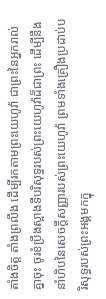តាំងចិត្ត តាំងព្រលឹង ដើម្បីរកតាមព្រះយេហូវ៉ា ជាព្រះនៃអ្នករាល់គ្នាចុះ ចូរខំប្រឹងស្អាងទីបរិសុទ្ធរបស់ព្រះយេហូវ៉ាដ៏ជាព្រះ ដើម្បីនឹងនាំហិបនៃសេចក្ដីសញ្ញារបស់ព្រះយេហូវ៉ា ព្រមទាំងគ្រឿងប្រដាប់បរិសុទ្ធរបស់ព្រះអង្គមកក្នុ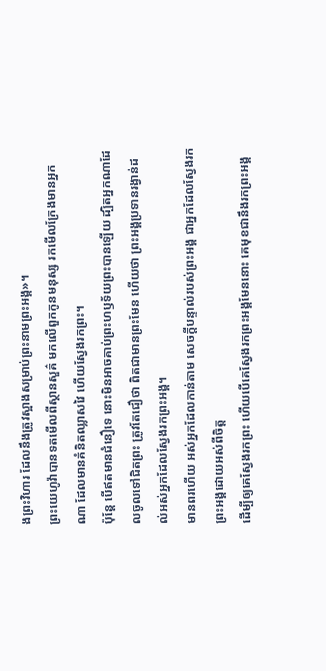ងព្រះវិហារ ដែលនឹងត្រូវស្អាងសម្រាប់ព្រះនាមព្រះអង្គ»។
ព្រះយេហូវ៉ាបានទតមើលពីស្ថានសួគ៌ មកលើពួកកូនមនុស្ស រកមើលក្រែងមានអ្នកណា ដែលមានគំនិតឈ្លាសវៃ ហើយស្វែងរកព្រះ។
ប៉ុន្ដែ បើឥតមានជំនឿទេ នោះមិនអាចគាប់ព្រះហឫទ័យព្រះបានឡើយ ដ្បិតអ្នកណាដែលចូលទៅជិតព្រះ ត្រូវតែជឿថា ពិតជាមានព្រះមែន ហើយថា ព្រះអង្គប្រទានរង្វាន់ដល់អស់អ្នកដែលស្វែងរកព្រះអង្គ។
មានពរហើយ អស់អ្នកដែលកាន់តាម សេចក្ដីបន្ទាល់របស់ព្រះអង្គ ជាអ្នកដែលស្វែងរកព្រះអង្គដោយអស់ពីចិត្ត
ដើម្បីឲ្យគេស្វែងរកព្រះ ហើយបើគេស្វែងរកព្រះអង្គមែននោះ គេមុខជានឹងរកព្រះអង្គ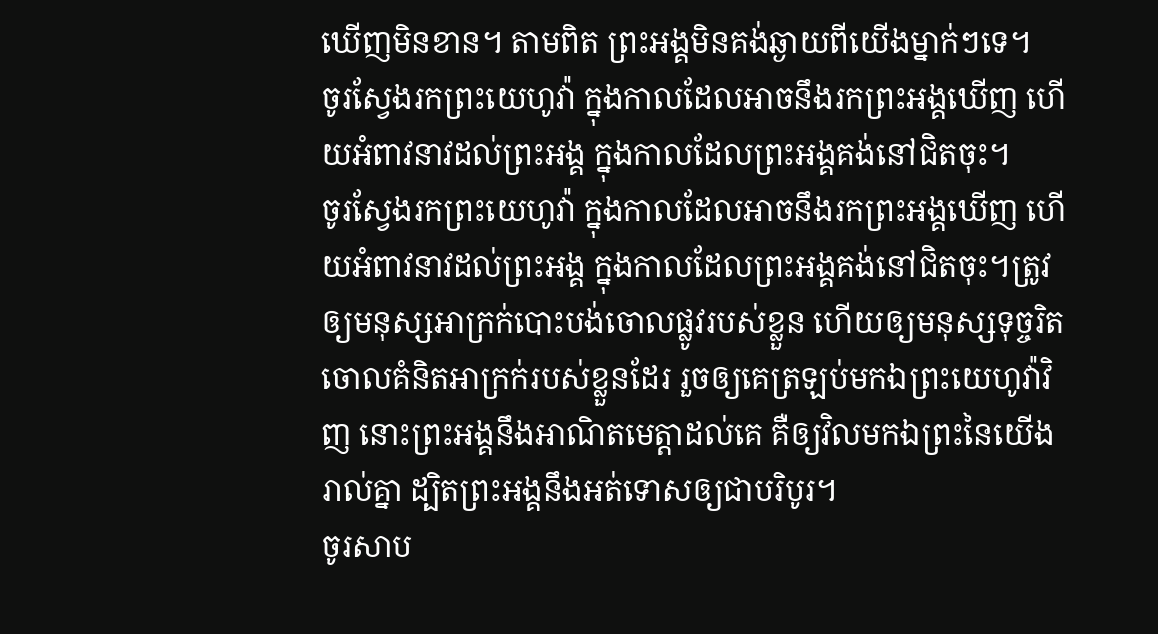ឃើញមិនខាន។ តាមពិត ព្រះអង្គមិនគង់ឆ្ងាយពីយើងម្នាក់ៗទេ។
ចូរស្វែងរកព្រះយេហូវ៉ា ក្នុងកាលដែលអាចនឹងរកព្រះអង្គឃើញ ហើយអំពាវនាវដល់ព្រះអង្គ ក្នុងកាលដែលព្រះអង្គគង់នៅជិតចុះ។
ចូរស្វែងរកព្រះយេហូវ៉ា ក្នុងកាលដែលអាចនឹងរកព្រះអង្គឃើញ ហើយអំពាវនាវដល់ព្រះអង្គ ក្នុងកាលដែលព្រះអង្គគង់នៅជិតចុះ។ត្រូវឲ្យមនុស្សអាក្រក់បោះបង់ចោលផ្លូវរបស់ខ្លួន ហើយឲ្យមនុស្សទុច្ចរិតចោលគំនិតអាក្រក់របស់ខ្លួនដែរ រួចឲ្យគេត្រឡប់មកឯព្រះយេហូវ៉ាវិញ នោះព្រះអង្គនឹងអាណិតមេត្តាដល់គេ គឺឲ្យវិលមកឯព្រះនៃយើងរាល់គ្នា ដ្បិតព្រះអង្គនឹងអត់ទោសឲ្យជាបរិបូរ។
ចូរសាប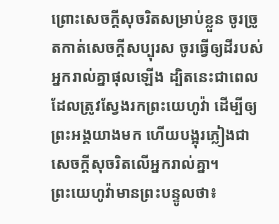ព្រោះសេចក្ដីសុចរិតសម្រាប់ខ្លួន ចូរច្រូតកាត់សេចក្ដីសប្បុរស ចូរធ្វើឲ្យដីរបស់អ្នករាល់គ្នាផុលឡើង ដ្បិតនេះជាពេលដែលត្រូវស្វែងរកព្រះយេហូវ៉ា ដើម្បីឲ្យព្រះអង្គយាងមក ហើយបង្អុរភ្លៀងជាសេចក្ដីសុចរិតលើអ្នករាល់គ្នា។
ព្រះយេហូវ៉ាមានព្រះបន្ទូលថា៖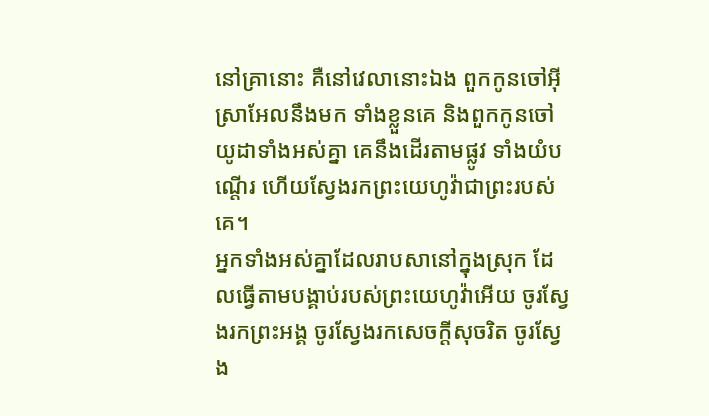នៅគ្រានោះ គឺនៅវេលានោះឯង ពួកកូនចៅអ៊ីស្រាអែលនឹងមក ទាំងខ្លួនគេ និងពួកកូនចៅយូដាទាំងអស់គ្នា គេនឹងដើរតាមផ្លូវ ទាំងយំបណ្តើរ ហើយស្វែងរកព្រះយេហូវ៉ាជាព្រះរបស់គេ។
អ្នកទាំងអស់គ្នាដែលរាបសានៅក្នុងស្រុក ដែលធ្វើតាមបង្គាប់របស់ព្រះយេហូវ៉ាអើយ ចូរស្វែងរកព្រះអង្គ ចូរស្វែងរកសេចក្ដីសុចរិត ចូរស្វែង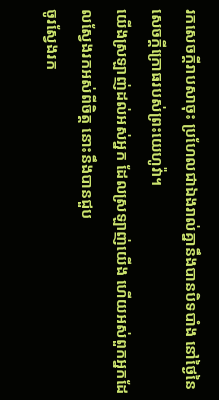រកសេចក្ដីរាបសាចុះ ប្រហែលជាឯងរាល់គ្នានឹងបានបិទបាំង នៅថ្ងៃនៃសេចក្ដីក្រោធរបស់ព្រះយេហូវ៉ា។
យើងស្រឡាញ់ដល់អស់អ្នក ដែលស្រឡាញ់យើង ហើយអស់ពួកអ្នកដែលស្វែងរកអស់ពីចិត្ត នោះនឹងបានជួប
ចូរស្វែងរក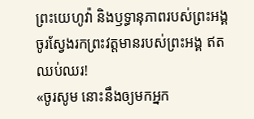ព្រះយេហូវ៉ា និងឫទ្ធានុភាពរបស់ព្រះអង្គ ចូរស្វែងរកព្រះវត្តមានរបស់ព្រះអង្គ ឥតឈប់ឈរ!
«ចូរសូម នោះនឹងឲ្យមកអ្នក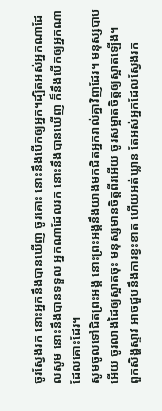ចូរស្វែងរក នោះអ្នកនឹងបានឃើញ ចូរគោះ នោះនឹងបើកឲ្យអ្នក។ដ្បិតអស់អ្នកណាដែលសូម នោះនឹងបានទទួល អ្នកណាដែលរក នោះនឹងបានឃើញ ក៏នឹងបើកឲ្យអ្នកណាដែលគោះដែរ។
សូមចូលទៅជិតព្រះអង្គ នោះព្រះអង្គនឹងយាងមកជិតអ្នករាល់គ្នាវិញដែរ។ មនុស្សបាបអើយ ចូរលាងដៃឲ្យស្អាតចុះ មនុស្សមានចិត្តពីរអើយ ចូរសម្អាតចិត្តឲ្យស្អាតឡើង។
ពួកសិង្ហស្ទាវ អាចជួបនឹងការខ្វះខាត ហើយអត់ឃ្លាន តែអស់អ្នកដែលស្វែងរក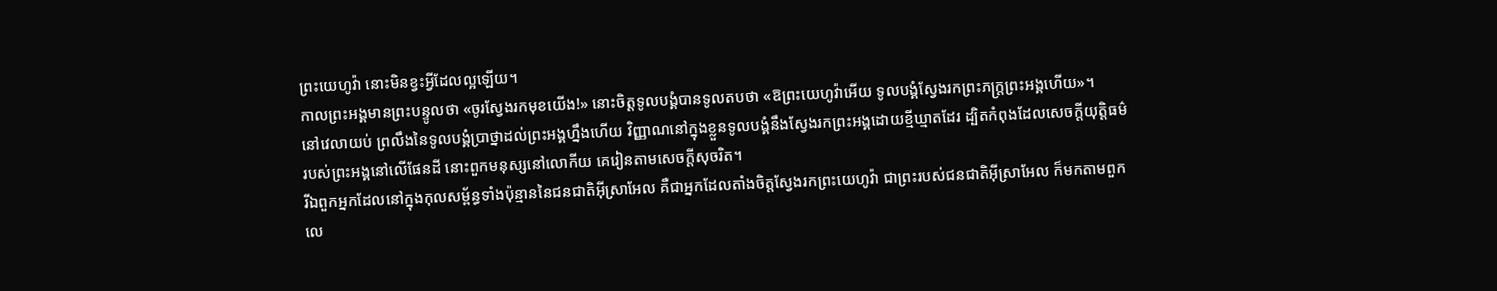ព្រះយេហូវ៉ា នោះមិនខ្វះអ្វីដែលល្អឡើយ។
កាលព្រះអង្គមានព្រះបន្ទូលថា «ចូរស្វែងរកមុខយើង!» នោះចិត្តទូលបង្គំបានទូលតបថា «ឱព្រះយេហូវ៉ាអើយ ទូលបង្គំស្វែងរកព្រះភក្ត្រព្រះអង្គហើយ»។
នៅវេលាយប់ ព្រលឹងនៃទូលបង្គំប្រាថ្នាដល់ព្រះអង្គហ្នឹងហើយ វិញ្ញាណនៅក្នុងខ្លួនទូលបង្គំនឹងស្វែងរកព្រះអង្គដោយខ្មីឃ្មាតដែរ ដ្បិតកំពុងដែលសេចក្ដីយុត្តិធម៌របស់ព្រះអង្គនៅលើផែនដី នោះពួកមនុស្សនៅលោកីយ គេរៀនតាមសេចក្ដីសុចរិត។
រីឯពួកអ្នកដែលនៅក្នុងកុលសម្ព័ន្ធទាំងប៉ុន្មាននៃជនជាតិអ៊ីស្រាអែល គឺជាអ្នកដែលតាំងចិត្តស្វែងរកព្រះយេហូវ៉ា ជាព្រះរបស់ជនជាតិអ៊ីស្រាអែល ក៏មកតាមពួកលេ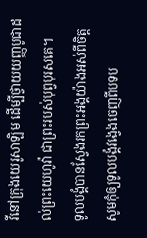វីនៅក្រុងយេរូសាឡិម ដើម្បីថ្វាយយញ្ញបូជាដល់ព្រះយេហូវ៉ា ជាព្រះរបស់បុព្វបុរសគេ។
ទូលបង្គំបានស្វែងរកព្រះអង្គយ៉ាងអស់ពីចិត្ត សូមកុំឲ្យទូលបង្គំវង្វេងចេញពីបទប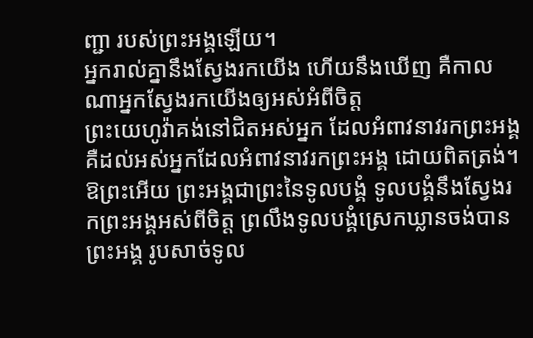ញ្ជា របស់ព្រះអង្គឡើយ។
អ្នករាល់គ្នានឹងស្វែងរកយើង ហើយនឹងឃើញ គឺកាលណាអ្នកស្វែងរកយើងឲ្យអស់អំពីចិត្ត
ព្រះយេហូវ៉ាគង់នៅជិតអស់អ្នក ដែលអំពាវនាវរកព្រះអង្គ គឺដល់អស់អ្នកដែលអំពាវនាវរកព្រះអង្គ ដោយពិតត្រង់។
ឱព្រះអើយ ព្រះអង្គជាព្រះនៃទូលបង្គំ ទូលបង្គំនឹងស្វែងរកព្រះអង្គអស់ពីចិត្ត ព្រលឹងទូលបង្គំស្រេកឃ្លានចង់បានព្រះអង្គ រូបសាច់ទូល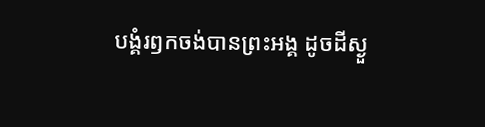បង្គំរឭកចង់បានព្រះអង្គ ដូចដីស្ងួ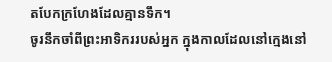តបែកក្រហែងដែលគ្មានទឹក។
ចូរនឹកចាំពីព្រះអាទិកររបស់អ្នក ក្នុងកាលដែលនៅក្មេងនៅ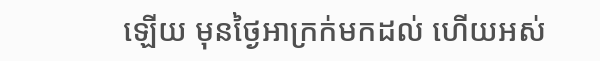ឡើយ មុនថ្ងៃអាក្រក់មកដល់ ហើយអស់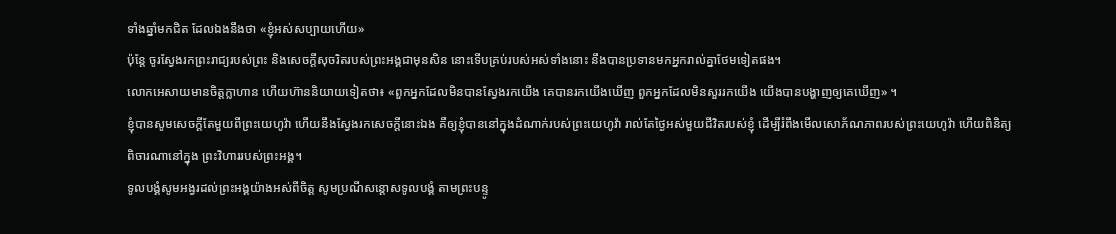ទាំងឆ្នាំមកជិត ដែលឯងនឹងថា «ខ្ញុំអស់សប្បាយហើយ»
ប៉ុន្តែ ចូរស្វែងរកព្រះរាជ្យរបស់ព្រះ និងសេចក្តីសុចរិតរបស់ព្រះអង្គជាមុនសិន នោះទើបគ្រប់របស់អស់ទាំងនោះ នឹងបានប្រទានមកអ្នករាល់គ្នាថែមទៀតផង។
លោកអេសាយមានចិត្តក្លាហាន ហើយហ៊ាននិយាយទៀតថា៖ «ពួកអ្នកដែលមិនបានស្វែងរកយើង គេបានរកយើងឃើញ ពួកអ្នកដែលមិនសួររកយើង យើងបានបង្ហាញឲ្យគេឃើញ» ។
ខ្ញុំបានសូមសេចក្ដីតែមួយពីព្រះយេហូវ៉ា ហើយនឹងស្វែងរកសេចក្ដីនោះឯង គឺឲ្យខ្ញុំបាននៅក្នុងដំណាក់របស់ព្រះយេហូវ៉ា រាល់តែថ្ងៃអស់មួយជីវិតរបស់ខ្ញុំ ដើម្បីរំពឹងមើលសោភ័ណភាពរបស់ព្រះយេហូវ៉ា ហើយពិនិត្យពិចារណានៅក្នុង ព្រះវិហាររបស់ព្រះអង្គ។
ទូលបង្គំសូមអង្វរដល់ព្រះអង្គយ៉ាងអស់ពីចិត្ត សូមប្រណីសន្ដោសទូលបង្គំ តាមព្រះបន្ទូ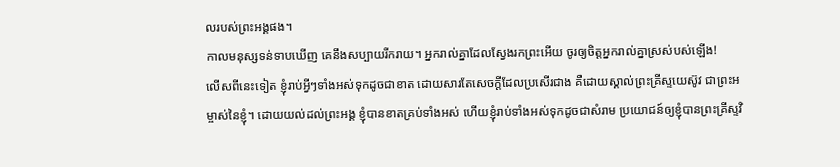លរបស់ព្រះអង្គផង។
កាលមនុស្សទន់ទាបឃើញ គេនឹងសប្បាយរីករាយ។ អ្នករាល់គ្នាដែលស្វែងរកព្រះអើយ ចូរឲ្យចិត្តអ្នករាល់គ្នាស្រស់បស់ឡើង!
លើសពីនេះទៀត ខ្ញុំរាប់អ្វីៗទាំងអស់ទុកដូចជាខាត ដោយសារតែសេចក្ដីដែលប្រសើរជាង គឺដោយស្គាល់ព្រះគ្រីស្ទយេស៊ូវ ជាព្រះអម្ចាស់នៃខ្ញុំ។ ដោយយល់ដល់ព្រះអង្គ ខ្ញុំបានខាតគ្រប់ទាំងអស់ ហើយខ្ញុំរាប់ទាំងអស់ទុកដូចជាសំរាម ប្រយោជន៍ឲ្យខ្ញុំបានព្រះគ្រីស្ទវិ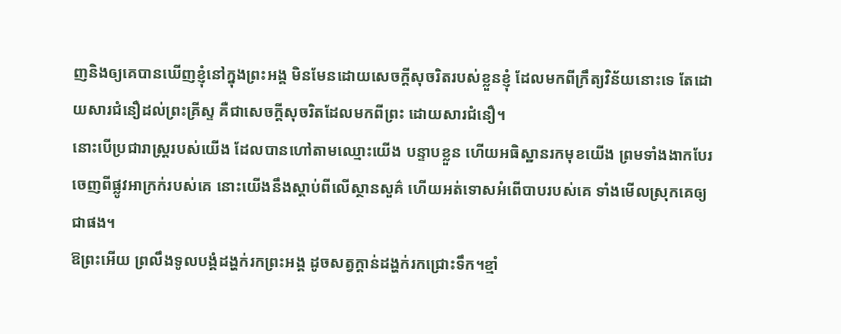ញនិងឲ្យគេបានឃើញខ្ញុំនៅក្នុងព្រះអង្គ មិនមែនដោយសេចក្ដីសុចរិតរបស់ខ្លួនខ្ញុំ ដែលមកពីក្រឹត្យវិន័យនោះទេ តែដោយសារជំនឿដល់ព្រះគ្រីស្ទ គឺជាសេចក្តីសុចរិតដែលមកពីព្រះ ដោយសារជំនឿ។
នោះបើប្រជារាស្ត្ររបស់យើង ដែលបានហៅតាមឈ្មោះយើង បន្ទាបខ្លួន ហើយអធិស្ឋានរកមុខយើង ព្រមទាំងងាកបែរចេញពីផ្លូវអាក្រក់របស់គេ នោះយើងនឹងស្តាប់ពីលើស្ថានសួគ៌ ហើយអត់ទោសអំពើបាបរបស់គេ ទាំងមើលស្រុកគេឲ្យជាផង។
ឱព្រះអើយ ព្រលឹងទូលបង្គំដង្ហក់រកព្រះអង្គ ដូចសត្វក្តាន់ដង្ហក់រកជ្រោះទឹក។ខ្មាំ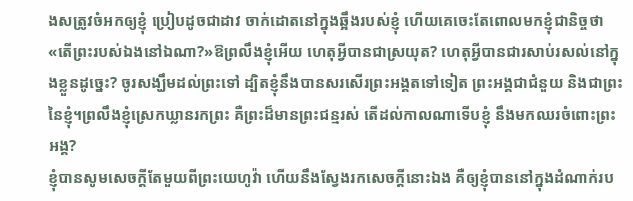ងសត្រូវចំអកឲ្យខ្ញុំ ប្រៀបដូចជាដាវ ចាក់ដោតនៅក្នុងឆ្អឹងរបស់ខ្ញុំ ហើយគេចេះតែពោលមកខ្ញុំជានិច្ចថា «តើព្រះរបស់ឯងនៅឯណា?»ឱព្រលឹងខ្ញុំអើយ ហេតុអ្វីបានជាស្រយុត? ហេតុអ្វីបានជារសាប់រសល់នៅក្នុងខ្លួនដូច្នេះ? ចូរសង្ឃឹមដល់ព្រះទៅ ដ្បិតខ្ញុំនឹងបានសរសើរព្រះអង្គតទៅទៀត ព្រះអង្គជាជំនួយ និងជាព្រះនៃខ្ញុំ។ព្រលឹងខ្ញុំស្រេកឃ្លានរកព្រះ គឺព្រះដ៏មានព្រះជន្មរស់ តើដល់កាលណាទើបខ្ញុំ នឹងមកឈរចំពោះព្រះអង្គ?
ខ្ញុំបានសូមសេចក្ដីតែមួយពីព្រះយេហូវ៉ា ហើយនឹងស្វែងរកសេចក្ដីនោះឯង គឺឲ្យខ្ញុំបាននៅក្នុងដំណាក់រប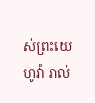ស់ព្រះយេហូវ៉ា រាល់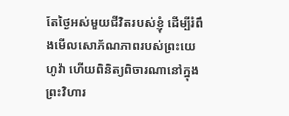តែថ្ងៃអស់មួយជីវិតរបស់ខ្ញុំ ដើម្បីរំពឹងមើលសោភ័ណភាពរបស់ព្រះយេហូវ៉ា ហើយពិនិត្យពិចារណានៅក្នុង ព្រះវិហារ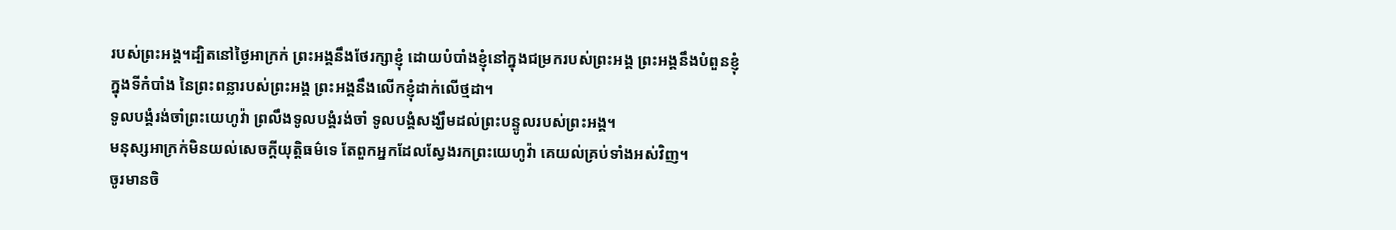របស់ព្រះអង្គ។ដ្បិតនៅថ្ងៃអាក្រក់ ព្រះអង្គនឹងថែរក្សាខ្ញុំ ដោយបំបាំងខ្ញុំនៅក្នុងជម្រករបស់ព្រះអង្គ ព្រះអង្គនឹងបំពួនខ្ញុំក្នុងទីកំបាំង នៃព្រះពន្លារបស់ព្រះអង្គ ព្រះអង្គនឹងលើកខ្ញុំដាក់លើថ្មដា។
ទូលបង្គំរង់ចាំព្រះយេហូវ៉ា ព្រលឹងទូលបង្គំរង់ចាំ ទូលបង្គំសង្ឃឹមដល់ព្រះបន្ទូលរបស់ព្រះអង្គ។
មនុស្សអាក្រក់មិនយល់សេចក្ដីយុត្តិធម៌ទេ តែពួកអ្នកដែលស្វែងរកព្រះយេហូវ៉ា គេយល់គ្រប់ទាំងអស់វិញ។
ចូរមានចិ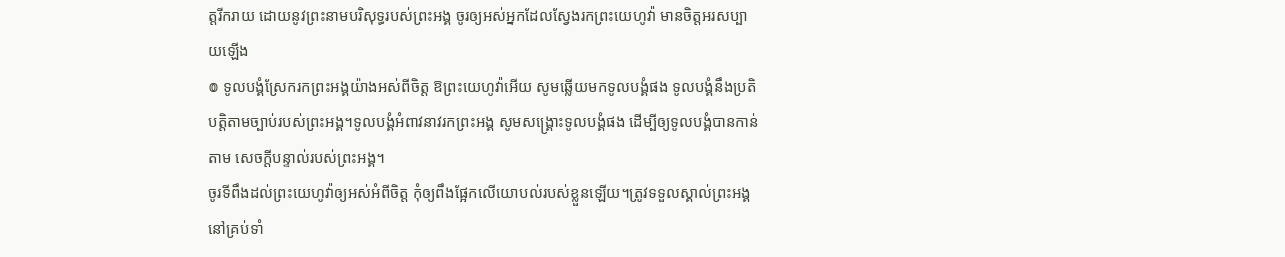ត្តរីករាយ ដោយនូវព្រះនាមបរិសុទ្ធរបស់ព្រះអង្គ ចូរឲ្យអស់អ្នកដែលស្វែងរកព្រះយេហូវ៉ា មានចិត្តអរសប្បាយឡើង
៙ ទូលបង្គំស្រែករកព្រះអង្គយ៉ាងអស់ពីចិត្ត ឱព្រះយេហូវ៉ាអើយ សូមឆ្លើយមកទូលបង្គំផង ទូលបង្គំនឹងប្រតិបត្តិតាមច្បាប់របស់ព្រះអង្គ។ទូលបង្គំអំពាវនាវរកព្រះអង្គ សូមសង្គ្រោះទូលបង្គំផង ដើម្បីឲ្យទូលបង្គំបានកាន់តាម សេចក្ដីបន្ទាល់របស់ព្រះអង្គ។
ចូរទីពឹងដល់ព្រះយេហូវ៉ាឲ្យអស់អំពីចិត្ត កុំឲ្យពឹងផ្អែកលើយោបល់របស់ខ្លួនឡើយ។ត្រូវទទួលស្គាល់ព្រះអង្គនៅគ្រប់ទាំ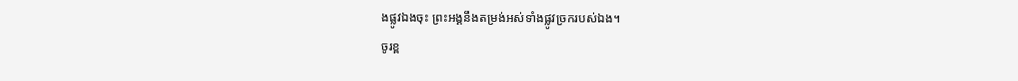ងផ្លូវឯងចុះ ព្រះអង្គនឹងតម្រង់អស់ទាំងផ្លូវច្រករបស់ឯង។
ចូរខ្ព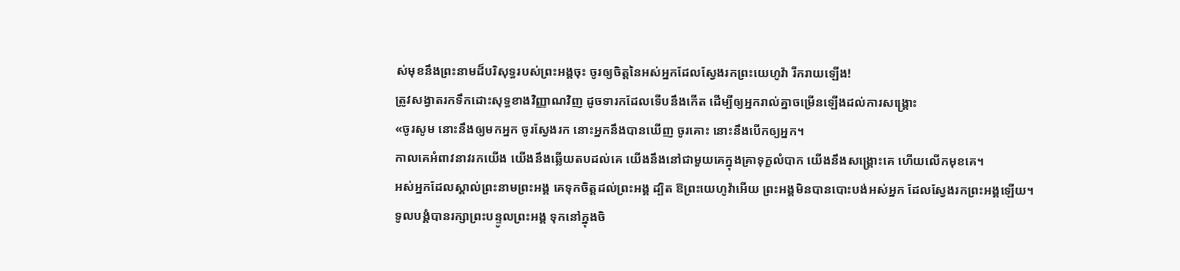ស់មុខនឹងព្រះនាមដ៏បរិសុទ្ធរបស់ព្រះអង្គចុះ ចូរឲ្យចិត្តនៃអស់អ្នកដែលស្វែងរកព្រះយេហូវ៉ា រីករាយឡើង!
ត្រូវសង្វាតរកទឹកដោះសុទ្ធខាងវិញ្ញាណវិញ ដូចទារកដែលទើបនឹងកើត ដើម្បីឲ្យអ្នករាល់គ្នាចម្រើនឡើងដល់ការសង្គ្រោះ
«ចូរសូម នោះនឹងឲ្យមកអ្នក ចូរស្វែងរក នោះអ្នកនឹងបានឃើញ ចូរគោះ នោះនឹងបើកឲ្យអ្នក។
កាលគេអំពាវនាវរកយើង យើងនឹងឆ្លើយតបដល់គេ យើងនឹងនៅជាមួយគេក្នុងគ្រាទុក្ខលំបាក យើងនឹងសង្គ្រោះគេ ហើយលើកមុខគេ។
អស់អ្នកដែលស្គាល់ព្រះនាមព្រះអង្គ គេទុកចិត្តដល់ព្រះអង្គ ដ្បិត ឱព្រះយេហូវ៉ាអើយ ព្រះអង្គមិនបានបោះបង់អស់អ្នក ដែលស្វែងរកព្រះអង្គឡើយ។
ទូលបង្គំបានរក្សាព្រះបន្ទូលព្រះអង្គ ទុកនៅក្នុងចិ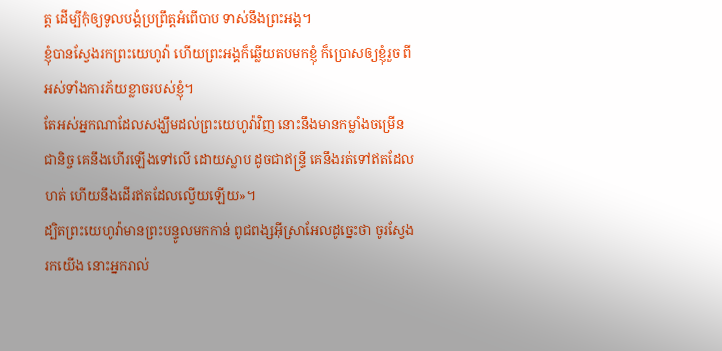ត្ត ដើម្បីកុំឲ្យទូលបង្គំប្រព្រឹត្តអំពើបាប ទាស់នឹងព្រះអង្គ។
ខ្ញុំបានស្វែងរកព្រះយេហូវ៉ា ហើយព្រះអង្គក៏ឆ្លើយតបមកខ្ញុំ ក៏ប្រោសឲ្យខ្ញុំរួច ពីអស់ទាំងការភ័យខ្លាចរបស់ខ្ញុំ។
តែអស់អ្នកណាដែលសង្ឃឹមដល់ព្រះយេហូវ៉ាវិញ នោះនឹងមានកម្លាំងចម្រើនជានិច្ច គេនឹងហើរឡើងទៅលើ ដោយស្លាប ដូចជាឥន្ទ្រី គេនឹងរត់ទៅឥតដែលហត់ ហើយនឹងដើរឥតដែលល្វើយឡើយ»។
ដ្បិតព្រះយេហូវ៉ាមានព្រះបន្ទូលមកកាន់ ពូជពង្សអ៊ីស្រាអែលដូច្នេះថា ចូរស្វែងរកយើង នោះអ្នករាល់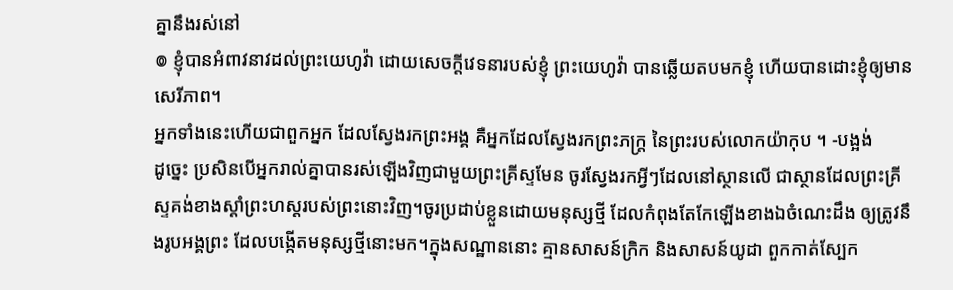គ្នានឹងរស់នៅ
៙ ខ្ញុំបានអំពាវនាវដល់ព្រះយេហូវ៉ា ដោយសេចក្ដីវេទនារបស់ខ្ញុំ ព្រះយេហូវ៉ា បានឆ្លើយតបមកខ្ញុំ ហើយបានដោះខ្ញុំឲ្យមានសេរីភាព។
អ្នកទាំងនេះហើយជាពួកអ្នក ដែលស្វែងរកព្រះអង្គ គឺអ្នកដែលស្វែងរកព្រះភក្ត្រ នៃព្រះរបស់លោកយ៉ាកុប ។ -បង្អង់
ដូច្នេះ ប្រសិនបើអ្នករាល់គ្នាបានរស់ឡើងវិញជាមួយព្រះគ្រីស្ទមែន ចូរស្វែងរកអ្វីៗដែលនៅស្ថានលើ ជាស្ថានដែលព្រះគ្រីស្ទគង់ខាងស្តាំព្រះហស្តរបស់ព្រះនោះវិញ។ចូរប្រដាប់ខ្លួនដោយមនុស្សថ្មី ដែលកំពុងតែកែឡើងខាងឯចំណេះដឹង ឲ្យត្រូវនឹងរូបអង្គព្រះ ដែលបង្កើតមនុស្សថ្មីនោះមក។ក្នុងសណ្ឋាននោះ គ្មានសាសន៍ក្រិក និងសាសន៍យូដា ពួកកាត់ស្បែក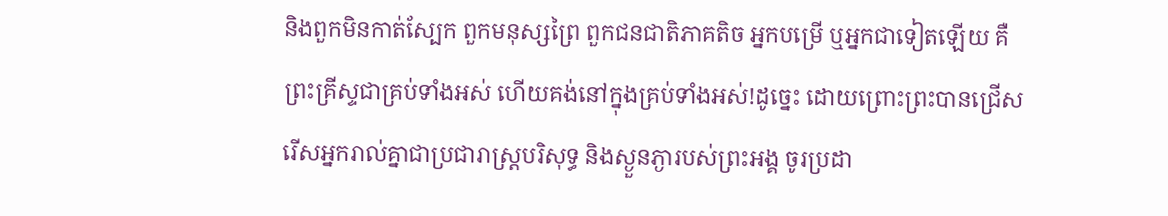និងពួកមិនកាត់ស្បែក ពួកមនុស្សព្រៃ ពួកជនជាតិភាគតិច អ្នកបម្រើ ឬអ្នកជាទៀតឡើយ គឺព្រះគ្រីស្ទជាគ្រប់ទាំងអស់ ហើយគង់នៅក្នុងគ្រប់ទាំងអស់!ដូច្នេះ ដោយព្រោះព្រះបានជ្រើសរើសអ្នករាល់គ្នាជាប្រជារាស្រ្តបរិសុទ្ធ និងស្ងួនភ្ងារបស់ព្រះអង្គ ចូរប្រដា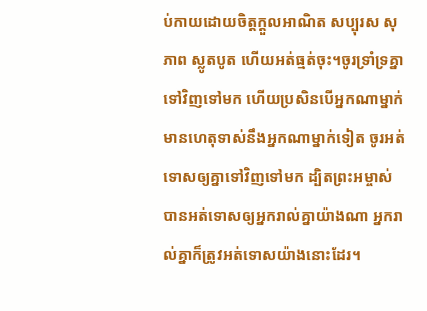ប់កាយដោយចិត្តក្តួលអាណិត សប្បុរស សុភាព ស្លូតបូត ហើយអត់ធ្មត់ចុះ។ចូរទ្រាំទ្រគ្នាទៅវិញទៅមក ហើយប្រសិនបើអ្នកណាម្នាក់មានហេតុទាស់នឹងអ្នកណាម្នាក់ទៀត ចូរអត់ទោសឲ្យគ្នាទៅវិញទៅមក ដ្បិតព្រះអម្ចាស់បានអត់ទោសឲ្យអ្នករាល់គ្នាយ៉ាងណា អ្នករាល់គ្នាក៏ត្រូវអត់ទោសយ៉ាងនោះដែរ។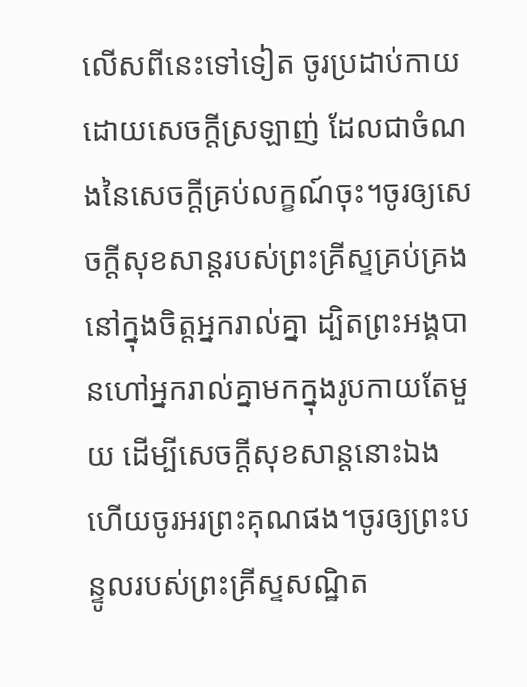លើសពីនេះទៅទៀត ចូរប្រដាប់កាយដោយសេចក្តីស្រឡាញ់ ដែលជាចំណងនៃសេចក្តីគ្រប់លក្ខណ៍ចុះ។ចូរឲ្យសេចក្តីសុខសាន្តរបស់ព្រះគ្រីស្ទគ្រប់គ្រងនៅក្នុងចិត្តអ្នករាល់គ្នា ដ្បិតព្រះអង្គបានហៅអ្នករាល់គ្នាមកក្នុងរូបកាយតែមួយ ដើម្បីសេចក្ដីសុខសាន្តនោះឯង ហើយចូរអរព្រះគុណផង។ចូរឲ្យព្រះបន្ទូលរបស់ព្រះគ្រីស្ទសណ្ឋិត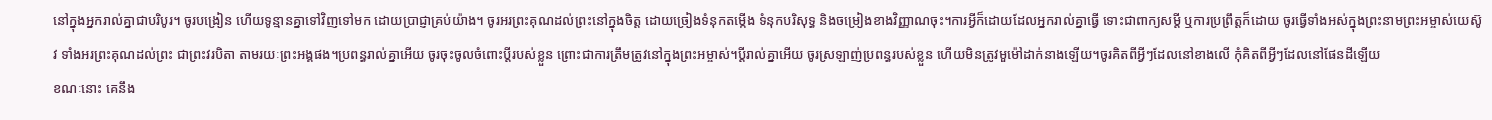នៅក្នុងអ្នករាល់គ្នាជាបរិបូរ។ ចូរបង្រៀន ហើយទូន្មានគ្នាទៅវិញទៅមក ដោយប្រាជ្ញាគ្រប់យ៉ាង។ ចូរអរព្រះគុណដល់ព្រះនៅក្នុងចិត្ត ដោយច្រៀងទំនុកតម្កើង ទំនុកបរិសុទ្ធ និងចម្រៀងខាងវិញ្ញាណចុះ។ការអ្វីក៏ដោយដែលអ្នករាល់គ្នាធ្វើ ទោះជាពាក្យសម្ដី ឬការប្រព្រឹត្តក៏ដោយ ចូរធ្វើទាំងអស់ក្នុងព្រះនាមព្រះអម្ចាស់យេស៊ូវ ទាំងអរព្រះគុណដល់ព្រះ ជាព្រះវរបិតា តាមរយៈព្រះអង្គផង។ប្រពន្ធរាល់គ្នាអើយ ចូរចុះចូលចំពោះប្តីរបស់ខ្លួន ព្រោះជាការត្រឹមត្រូវនៅក្នុងព្រះអម្ចាស់។ប្ដីរាល់គ្នាអើយ ចូរស្រឡាញ់ប្រពន្ធរបស់ខ្លួន ហើយមិនត្រូវមួម៉ៅដាក់នាងឡើយ។ចូរគិតពីអ្វីៗដែលនៅខាងលើ កុំគិតពីអ្វីៗដែលនៅផែនដីឡើយ
ខណៈនោះ គេនឹង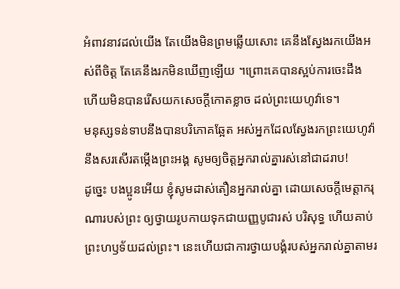អំពាវនាវដល់យើង តែយើងមិនព្រមឆ្លើយសោះ គេនឹងស្វែងរកយើងអស់ពីចិត្ត តែគេនឹងរកមិនឃើញឡើយ ។ព្រោះគេបានស្អប់ការចេះដឹង ហើយមិនបានរើសយកសេចក្ដីកោតខ្លាច ដល់ព្រះយេហូវ៉ាទេ។
មនុស្សទន់ទាបនឹងបានបរិភោគឆ្អែត អស់អ្នកដែលស្វែងរកព្រះយេហូវ៉ា នឹងសរសើរតម្កើងព្រះអង្គ សូមឲ្យចិត្តអ្នករាល់គ្នារស់នៅជាដរាប!
ដូច្នេះ បងប្អូនអើយ ខ្ញុំសូមដាស់តឿនអ្នករាល់គ្នា ដោយសេចក្តីមេត្តាករុណារបស់ព្រះ ឲ្យថ្វាយរូបកាយទុកជាយញ្ញបូជារស់ បរិសុទ្ធ ហើយគាប់ព្រះហឫទ័យដល់ព្រះ។ នេះហើយជាការថ្វាយបង្គំរបស់អ្នករាល់គ្នាតាមរ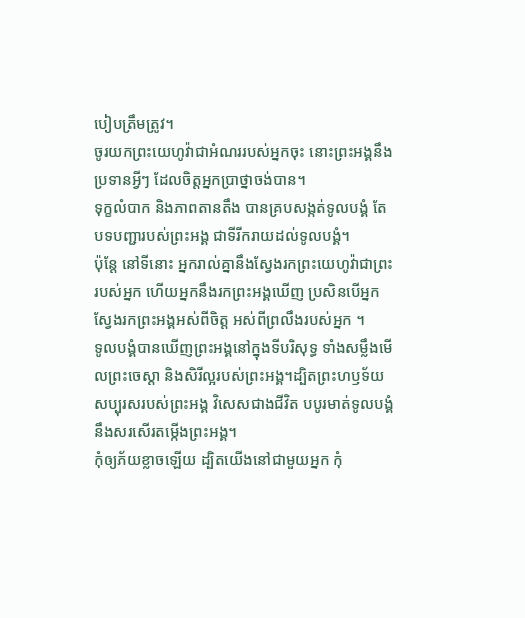បៀបត្រឹមត្រូវ។
ចូរយកព្រះយេហូវ៉ាជាអំណររបស់អ្នកចុះ នោះព្រះអង្គនឹងប្រទានអ្វីៗ ដែលចិត្តអ្នកប្រាថ្នាចង់បាន។
ទុក្ខលំបាក និងភាពតានតឹង បានគ្របសង្កត់ទូលបង្គំ តែបទបញ្ជារបស់ព្រះអង្គ ជាទីរីករាយដល់ទូលបង្គំ។
ប៉ុន្តែ នៅទីនោះ អ្នករាល់គ្នានឹងស្វែងរកព្រះយេហូវ៉ាជាព្រះរបស់អ្នក ហើយអ្នកនឹងរកព្រះអង្គឃើញ ប្រសិនបើអ្នកស្វែងរកព្រះអង្គអស់ពីចិត្ត អស់ពីព្រលឹងរបស់អ្នក ។
ទូលបង្គំបានឃើញព្រះអង្គនៅក្នុងទីបរិសុទ្ធ ទាំងសម្លឹងមើលព្រះចេស្ដា និងសិរីល្អរបស់ព្រះអង្គ។ដ្បិតព្រះហឫទ័យសប្បុរសរបស់ព្រះអង្គ វិសេសជាងជីវិត បបូរមាត់ទូលបង្គំនឹងសរសើរតម្កើងព្រះអង្គ។
កុំឲ្យភ័យខ្លាចឡើយ ដ្បិតយើងនៅជាមួយអ្នក កុំ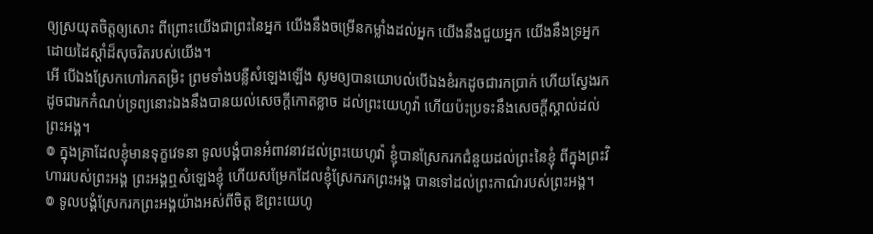ឲ្យស្រយុតចិត្តឲ្យសោះ ពីព្រោះយើងជាព្រះនៃអ្នក យើងនឹងចម្រើនកម្លាំងដល់អ្នក យើងនឹងជួយអ្នក យើងនឹងទ្រអ្នក ដោយដៃស្តាំដ៏សុចរិតរបស់យើង។
អើ បើឯងស្រែកហៅរកតម្រិះ ព្រមទាំងបន្លឺសំឡេងឡើង សូមឲ្យបានយោបល់បើឯងខំរកដូចជារកប្រាក់ ហើយស្វែងរកដូចជារកកំណប់ទ្រព្យនោះឯងនឹងបានយល់សេចក្ដីកោតខ្លាច ដល់ព្រះយេហូវ៉ា ហើយប៉ះប្រទះនឹងសេចក្ដីស្គាល់ដល់ព្រះអង្គ។
៙ ក្នុងគ្រាដែលខ្ញុំមានទុក្ខវេទនា ទូលបង្គំបានអំពាវនាវដល់ព្រះយេហូវ៉ា ខ្ញុំបានស្រែករកជំនួយដល់ព្រះនៃខ្ញុំ ពីក្នុងព្រះវិហាររបស់ព្រះអង្គ ព្រះអង្គឮសំឡេងខ្ញុំ ហើយសម្រែកដែលខ្ញុំស្រែករកព្រះអង្គ បានទៅដល់ព្រះកាណ៌របស់ព្រះអង្គ។
៙ ទូលបង្គំស្រែករកព្រះអង្គយ៉ាងអស់ពីចិត្ត ឱព្រះយេហូ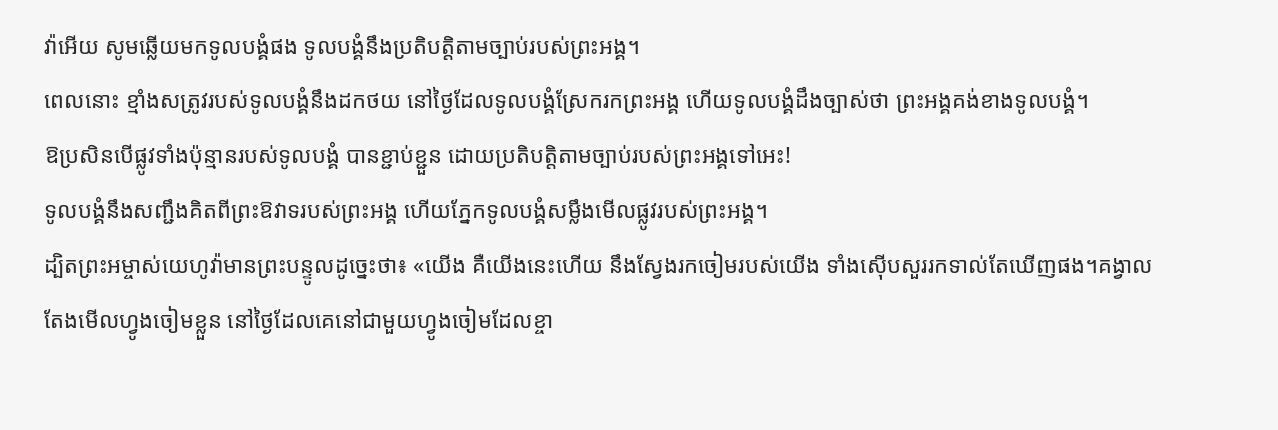វ៉ាអើយ សូមឆ្លើយមកទូលបង្គំផង ទូលបង្គំនឹងប្រតិបត្តិតាមច្បាប់របស់ព្រះអង្គ។
ពេលនោះ ខ្មាំងសត្រូវរបស់ទូលបង្គំនឹងដកថយ នៅថ្ងៃដែលទូលបង្គំស្រែករកព្រះអង្គ ហើយទូលបង្គំដឹងច្បាស់ថា ព្រះអង្គគង់ខាងទូលបង្គំ។
ឱប្រសិនបើផ្លូវទាំងប៉ុន្មានរបស់ទូលបង្គំ បានខ្ជាប់ខ្ជួន ដោយប្រតិបត្តិតាមច្បាប់របស់ព្រះអង្គទៅអេះ!
ទូលបង្គំនឹងសញ្ជឹងគិតពីព្រះឱវាទរបស់ព្រះអង្គ ហើយភ្នែកទូលបង្គំសម្លឹងមើលផ្លូវរបស់ព្រះអង្គ។
ដ្បិតព្រះអម្ចាស់យេហូវ៉ាមានព្រះបន្ទូលដូច្នេះថា៖ «យើង គឺយើងនេះហើយ នឹងស្វែងរកចៀមរបស់យើង ទាំងស៊ើបសួររកទាល់តែឃើញផង។គង្វាលតែងមើលហ្វូងចៀមខ្លួន នៅថ្ងៃដែលគេនៅជាមួយហ្វូងចៀមដែលខ្ចា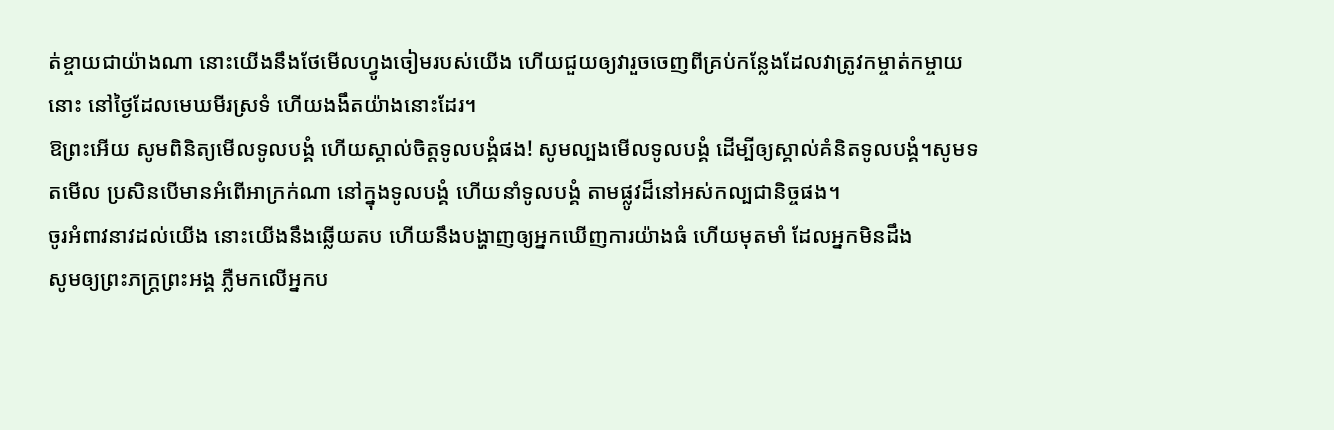ត់ខ្ចាយជាយ៉ាងណា នោះយើងនឹងថែមើលហ្វូងចៀមរបស់យើង ហើយជួយឲ្យវារួចចេញពីគ្រប់កន្លែងដែលវាត្រូវកម្ចាត់កម្ចាយនោះ នៅថ្ងៃដែលមេឃមីរស្រទំ ហើយងងឹតយ៉ាងនោះដែរ។
ឱព្រះអើយ សូមពិនិត្យមើលទូលបង្គំ ហើយស្គាល់ចិត្តទូលបង្គំផង! សូមល្បងមើលទូលបង្គំ ដើម្បីឲ្យស្គាល់គំនិតទូលបង្គំ។សូមទតមើល ប្រសិនបើមានអំពើអាក្រក់ណា នៅក្នុងទូលបង្គំ ហើយនាំទូលបង្គំ តាមផ្លូវដ៏នៅអស់កល្បជានិច្ចផង។
ចូរអំពាវនាវដល់យើង នោះយើងនឹងឆ្លើយតប ហើយនឹងបង្ហាញឲ្យអ្នកឃើញការយ៉ាងធំ ហើយមុតមាំ ដែលអ្នកមិនដឹង
សូមឲ្យព្រះភក្ត្រព្រះអង្គ ភ្លឺមកលើអ្នកប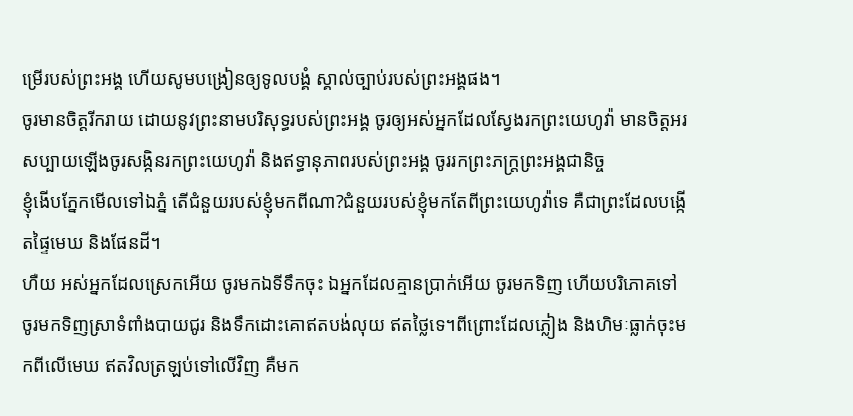ម្រើរបស់ព្រះអង្គ ហើយសូមបង្រៀនឲ្យទូលបង្គំ ស្គាល់ច្បាប់របស់ព្រះអង្គផង។
ចូរមានចិត្តរីករាយ ដោយនូវព្រះនាមបរិសុទ្ធរបស់ព្រះអង្គ ចូរឲ្យអស់អ្នកដែលស្វែងរកព្រះយេហូវ៉ា មានចិត្តអរសប្បាយឡើងចូរសង្កិនរកព្រះយេហូវ៉ា និងឥទ្ធានុភាពរបស់ព្រះអង្គ ចូររកព្រះភក្ត្រព្រះអង្គជានិច្ច
ខ្ញុំងើបភ្នែកមើលទៅឯភ្នំ តើជំនួយរបស់ខ្ញុំមកពីណា?ជំនួយរបស់ខ្ញុំមកតែពីព្រះយេហូវ៉ាទេ គឺជាព្រះដែលបង្កើតផ្ទៃមេឃ និងផែនដី។
ហឺយ អស់អ្នកដែលស្រេកអើយ ចូរមកឯទីទឹកចុះ ឯអ្នកដែលគ្មានប្រាក់អើយ ចូរមកទិញ ហើយបរិភោគទៅ ចូរមកទិញស្រាទំពាំងបាយជូរ និងទឹកដោះគោឥតបង់លុយ ឥតថ្លៃទេ។ពីព្រោះដែលភ្លៀង និងហិមៈធ្លាក់ចុះមកពីលើមេឃ ឥតវិលត្រឡប់ទៅលើវិញ គឺមក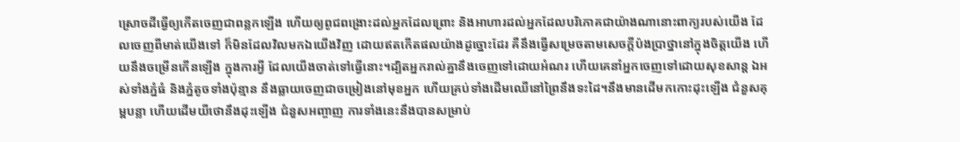ស្រោចដីធ្វើឲ្យកើតចេញជាពន្លកឡើង ហើយឲ្យពូជពង្រោះដល់អ្នកដែលព្រោះ និងអាហារដល់អ្នកដែលបរិភោគជាយ៉ាងណានោះពាក្យរបស់យើង ដែលចេញពីមាត់យើងទៅ ក៏មិនដែលវិលមកឯយើងវិញ ដោយឥតកើតផលយ៉ាងដូច្នោះដែរ គឺនឹងធ្វើសម្រេចតាមសេចក្ដីប៉ងប្រាថ្នានៅក្នុងចិត្តយើង ហើយនឹងចម្រើនកើនឡើង ក្នុងការអ្វី ដែលយើងចាត់ទៅធ្វើនោះ។ដ្បិតអ្នករាល់គ្នានឹងចេញទៅដោយអំណរ ហើយគេនាំអ្នកចេញទៅដោយសុខសាន្ត ឯអស់ទាំងភ្នំធំ និងភ្នំតូចទាំងប៉ុន្មាន នឹងធ្លាយចេញជាចម្រៀងនៅមុខអ្នក ហើយគ្រប់ទាំងដើមឈើនៅព្រៃនឹងទះដៃ។នឹងមានដើមកកោះដុះឡើង ជំនួសគុម្ពបន្លា ហើយដើមយីថោនឹងដុះឡើង ជំនួសអញ្ចាញ ការទាំងនេះនឹងបានសម្រាប់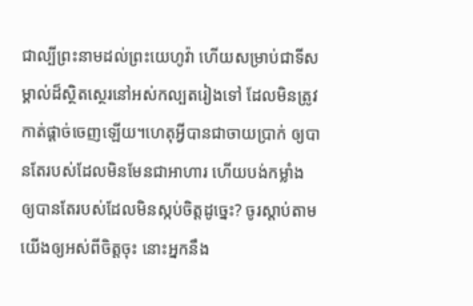ជាល្បីព្រះនាមដល់ព្រះយេហូវ៉ា ហើយសម្រាប់ជាទីសម្គាល់ដ៏ស្ថិតស្ថេរនៅអស់កល្បតរៀងទៅ ដែលមិនត្រូវកាត់ផ្តាច់ចេញឡើយ។ហេតុអ្វីបានជាចាយប្រាក់ ឲ្យបានតែរបស់ដែលមិនមែនជាអាហារ ហើយបង់កម្លាំង ឲ្យបានតែរបស់ដែលមិនស្កប់ចិត្តដូច្នេះ? ចូរស្តាប់តាមយើងឲ្យអស់ពីចិត្តចុះ នោះអ្នកនឹង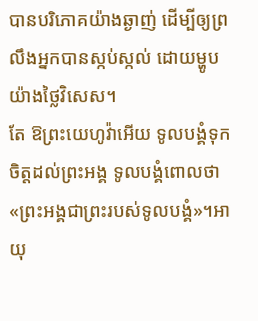បានបរិភោគយ៉ាងឆ្ងាញ់ ដើម្បីឲ្យព្រលឹងអ្នកបានស្កប់ស្កល់ ដោយម្ហូបយ៉ាងថ្លៃវិសេស។
តែ ឱព្រះយេហូវ៉ាអើយ ទូលបង្គំទុកចិត្តដល់ព្រះអង្គ ទូលបង្គំពោលថា «ព្រះអង្គជាព្រះរបស់ទូលបង្គំ»។អាយុ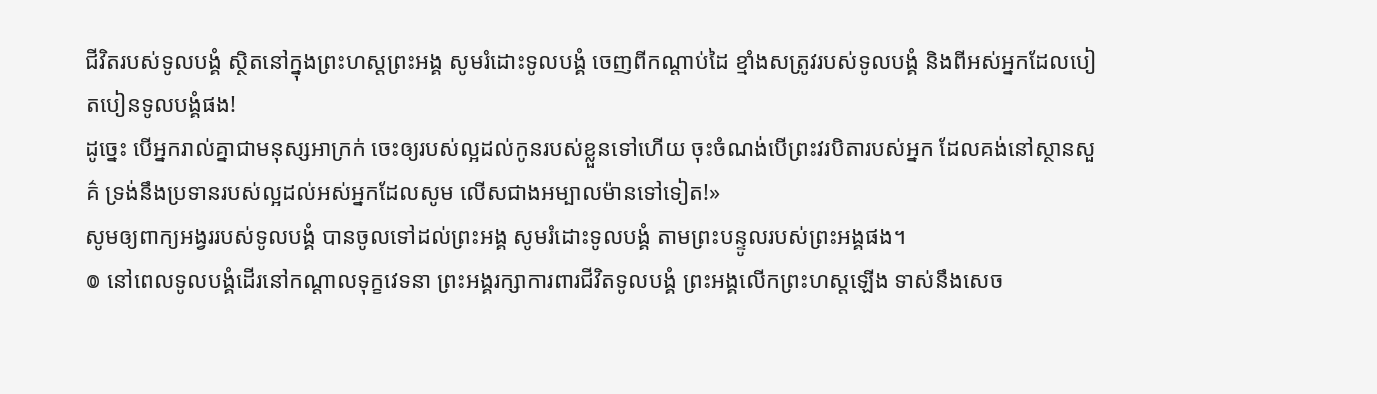ជីវិតរបស់ទូលបង្គំ ស្ថិតនៅក្នុងព្រះហស្តព្រះអង្គ សូមរំដោះទូលបង្គំ ចេញពីកណ្ដាប់ដៃ ខ្មាំងសត្រូវរបស់ទូលបង្គំ និងពីអស់អ្នកដែលបៀតបៀនទូលបង្គំផង!
ដូច្នេះ បើអ្នករាល់គ្នាជាមនុស្សអាក្រក់ ចេះឲ្យរបស់ល្អដល់កូនរបស់ខ្លួនទៅហើយ ចុះចំណង់បើព្រះវរបិតារបស់អ្នក ដែលគង់នៅស្ថានសួគ៌ ទ្រង់នឹងប្រទានរបស់ល្អដល់អស់អ្នកដែលសូម លើសជាងអម្បាលម៉ានទៅទៀត!»
សូមឲ្យពាក្យអង្វររបស់ទូលបង្គំ បានចូលទៅដល់ព្រះអង្គ សូមរំដោះទូលបង្គំ តាមព្រះបន្ទូលរបស់ព្រះអង្គផង។
៙ នៅពេលទូលបង្គំដើរនៅកណ្ដាលទុក្ខវេទនា ព្រះអង្គរក្សាការពារជីវិតទូលបង្គំ ព្រះអង្គលើកព្រះហស្តឡើង ទាស់នឹងសេច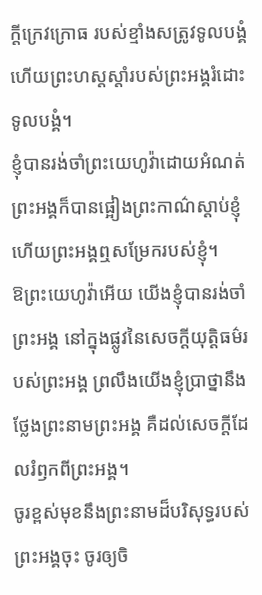ក្ដីក្រេវក្រោធ របស់ខ្មាំងសត្រូវទូលបង្គំ ហើយព្រះហស្តស្តាំរបស់ព្រះអង្គរំដោះទូលបង្គំ។
ខ្ញុំបានរង់ចាំព្រះយេហូវ៉ាដោយអំណត់ ព្រះអង្គក៏បានផ្អៀងព្រះកាណ៌ស្តាប់ខ្ញុំ ហើយព្រះអង្គឮសម្រែករបស់ខ្ញុំ។
ឱព្រះយេហូវ៉ាអើយ យើងខ្ញុំបានរង់ចាំព្រះអង្គ នៅក្នុងផ្លូវនៃសេចក្ដីយុត្តិធម៌របស់ព្រះអង្គ ព្រលឹងយើងខ្ញុំប្រាថ្នានឹងថ្លែងព្រះនាមព្រះអង្គ គឺដល់សេចក្ដីដែលរំឭកពីព្រះអង្គ។
ចូរខ្ពស់មុខនឹងព្រះនាមដ៏បរិសុទ្ធរបស់ព្រះអង្គចុះ ចូរឲ្យចិ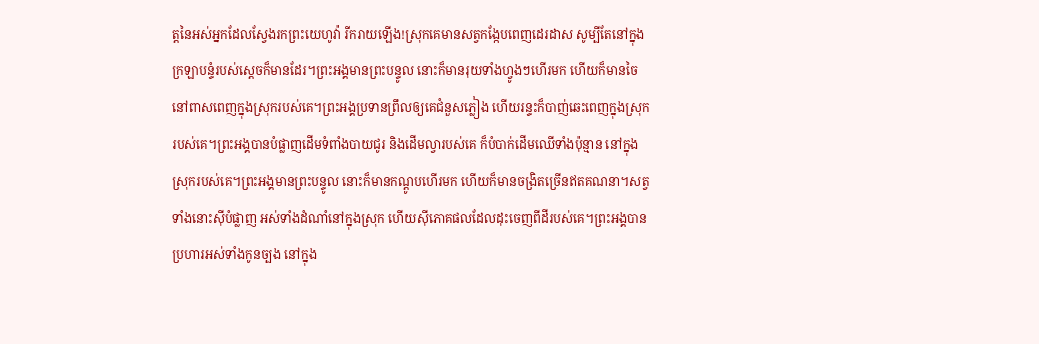ត្តនៃអស់អ្នកដែលស្វែងរកព្រះយេហូវ៉ា រីករាយឡើង!ស្រុកគេមានសត្វកង្កែបពេញដេរដាស សូម្បីតែនៅក្នុងក្រឡាបន្ទំរបស់ស្តេចក៏មានដែរ។ព្រះអង្គមានព្រះបន្ទូល នោះក៏មានរុយទាំងហ្វូងៗហើរមក ហើយក៏មានចៃនៅពាសពេញក្នុងស្រុករបស់គេ។ព្រះអង្គប្រទានព្រឹលឲ្យគេជំនួសភ្លៀង ហើយរន្ទះក៏បាញ់ឆេះពេញក្នុងស្រុករបស់គេ។ព្រះអង្គបានបំផ្លាញដើមទំពាំងបាយជូរ និងដើមល្វារបស់គេ ក៏បំបាក់ដើមឈើទាំងប៉ុន្មាន នៅក្នុងស្រុករបស់គេ។ព្រះអង្គមានព្រះបន្ទូល នោះក៏មានកណ្តូបហើរមក ហើយក៏មានចង្រិតច្រើនឥតគណនា។សត្វទាំងនោះស៊ីបំផ្លាញ អស់ទាំងដំណាំនៅក្នុងស្រុក ហើយស៊ីភោគផលដែលដុះចេញពីដីរបស់គេ។ព្រះអង្គបានប្រហារអស់ទាំងកូនច្បង នៅក្នុង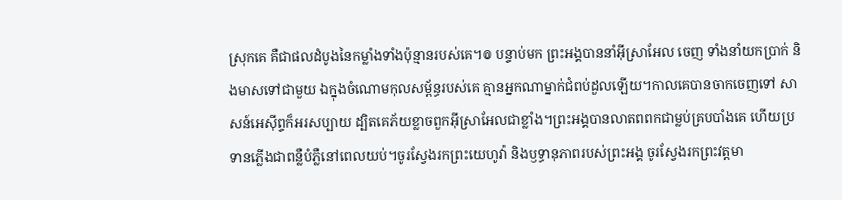ស្រុកគេ គឺជាផលដំបូងនៃកម្លាំងទាំងប៉ុន្មានរបស់គេ។៙ បន្ទាប់មក ព្រះអង្គបាននាំអ៊ីស្រាអែល ចេញ ទាំងនាំយកប្រាក់ និងមាសទៅជាមួយ ឯក្នុងចំណោមកុលសម្ព័ន្ធរបស់គេ គ្មានអ្នកណាម្នាក់ជំពប់ដួលឡើយ។កាលគេបានចាកចេញទៅ សាសន៍អេស៊ីព្ទក៏អរសប្បាយ ដ្បិតគេភ័យខ្លាចពួកអ៊ីស្រាអែលជាខ្លាំង។ព្រះអង្គបានលាតពពកជាម្លប់គ្របបាំងគេ ហើយប្រទានភ្លើងជាពន្លឺបំភ្លឺនៅពេលយប់។ចូរស្វែងរកព្រះយេហូវ៉ា និងឫទ្ធានុភាពរបស់ព្រះអង្គ ចូរស្វែងរកព្រះវត្តមា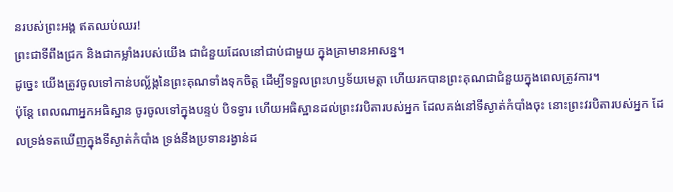នរបស់ព្រះអង្គ ឥតឈប់ឈរ!
ព្រះជាទីពឹងជ្រក និងជាកម្លាំងរបស់យើង ជាជំនួយដែលនៅជាប់ជាមួយ ក្នុងគ្រាមានអាសន្ន។
ដូច្នេះ យើងត្រូវចូលទៅកាន់បល្ល័ង្កនៃព្រះគុណទាំងទុកចិត្ត ដើម្បីទទួលព្រះហឫទ័យមេត្តា ហើយរកបានព្រះគុណជាជំនួយក្នុងពេលត្រូវការ។
ប៉ុន្តែ ពេលណាអ្នកអធិស្ឋាន ចូរចូលទៅក្នុងបន្ទប់ បិទទ្វារ ហើយអធិស្ឋានដល់ព្រះវរបិតារបស់អ្នក ដែលគង់នៅទីស្ងាត់កំបាំងចុះ នោះព្រះវរបិតារបស់អ្នក ដែលទ្រង់ទតឃើញក្នុងទីស្ងាត់កំបាំង ទ្រង់នឹងប្រទានរង្វាន់ដ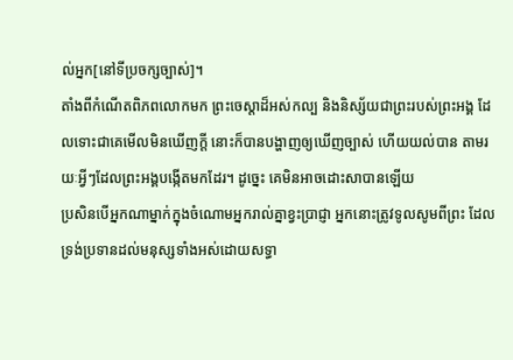ល់អ្នក[នៅទីប្រចក្សច្បាស់]។
តាំងពីកំណើតពិភពលោកមក ព្រះចេស្តាដ៏អស់កល្ប និងនិស្ស័យជាព្រះរបស់ព្រះអង្គ ដែលទោះជាគេមើលមិនឃើញក្ដី នោះក៏បានបង្ហាញឲ្យឃើញច្បាស់ ហើយយល់បាន តាមរយៈអ្វីៗដែលព្រះអង្គបង្កើតមកដែរ។ ដូច្នេះ គេមិនអាចដោះសាបានឡើយ
ប្រសិនបើអ្នកណាម្នាក់ក្នុងចំណោមអ្នករាល់គ្នាខ្វះប្រាជ្ញា អ្នកនោះត្រូវទូលសូមពីព្រះ ដែលទ្រង់ប្រទានដល់មនុស្សទាំងអស់ដោយសទ្ធា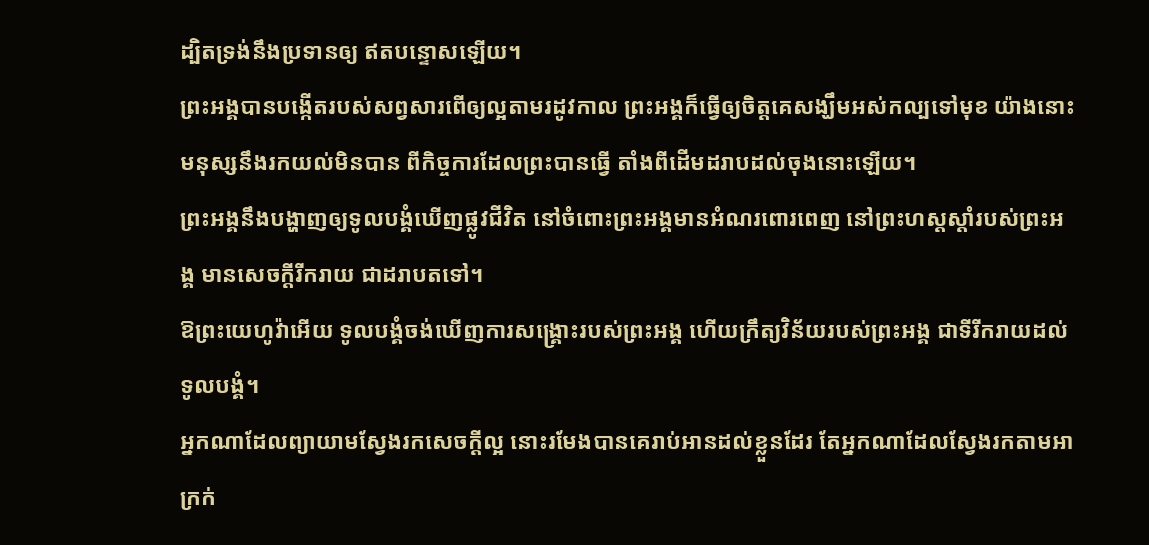ដ្បិតទ្រង់នឹងប្រទានឲ្យ ឥតបន្ទោសឡើយ។
ព្រះអង្គបានបង្កើតរបស់សព្វសារពើឲ្យល្អតាមរដូវកាល ព្រះអង្គក៏ធ្វើឲ្យចិត្តគេសង្ឃឹមអស់កល្បទៅមុខ យ៉ាងនោះមនុស្សនឹងរកយល់មិនបាន ពីកិច្ចការដែលព្រះបានធ្វើ តាំងពីដើមដរាបដល់ចុងនោះឡើយ។
ព្រះអង្គនឹងបង្ហាញឲ្យទូលបង្គំឃើញផ្លូវជីវិត នៅចំពោះព្រះអង្គមានអំណរពោរពេញ នៅព្រះហស្តស្តាំរបស់ព្រះអង្គ មានសេចក្ដីរីករាយ ជាដរាបតទៅ។
ឱព្រះយេហូវ៉ាអើយ ទូលបង្គំចង់ឃើញការសង្គ្រោះរបស់ព្រះអង្គ ហើយក្រឹត្យវិន័យរបស់ព្រះអង្គ ជាទីរីករាយដល់ទូលបង្គំ។
អ្នកណាដែលព្យាយាមស្វែងរកសេចក្ដីល្អ នោះរមែងបានគេរាប់អានដល់ខ្លួនដែរ តែអ្នកណាដែលស្វែងរកតាមអាក្រក់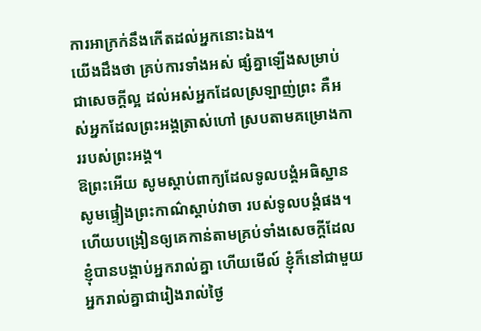ការអាក្រក់នឹងកើតដល់អ្នកនោះឯង។
យើងដឹងថា គ្រប់ការទាំងអស់ ផ្សំគ្នាឡើងសម្រាប់ជាសេចក្តីល្អ ដល់អស់អ្នកដែលស្រឡាញ់ព្រះ គឺអស់អ្នកដែលព្រះអង្គត្រាស់ហៅ ស្របតាមគម្រោងការរបស់ព្រះអង្គ។
ឱព្រះអើយ សូមស្តាប់ពាក្យដែលទូលបង្គំអធិស្ឋាន សូមផ្ទៀងព្រះកាណ៌ស្តាប់វាចា របស់ទូលបង្គំផង។
ហើយបង្រៀនឲ្យគេកាន់តាមគ្រប់ទាំងសេចក្តីដែលខ្ញុំបានបង្គាប់អ្នករាល់គ្នា ហើយមើល៍ ខ្ញុំក៏នៅជាមួយអ្នករាល់គ្នាជារៀងរាល់ថ្ងៃ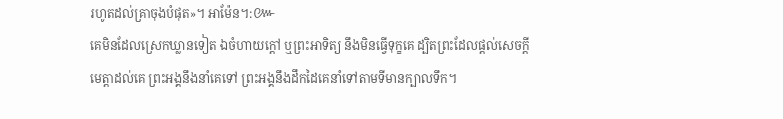រហូតដល់គ្រាចុងបំផុត»។ អាម៉ែន។:៚
គេមិនដែលស្រេកឃ្លានទៀត ឯចំហាយក្តៅ ឬព្រះអាទិត្យ នឹងមិនធ្វើទុក្ខគេ ដ្បិតព្រះដែលផ្តល់សេចក្ដីមេត្តាដល់គេ ព្រះអង្គនឹងនាំគេទៅ ព្រះអង្គនឹងដឹកដៃគេនាំទៅតាមទីមានក្បាលទឹក។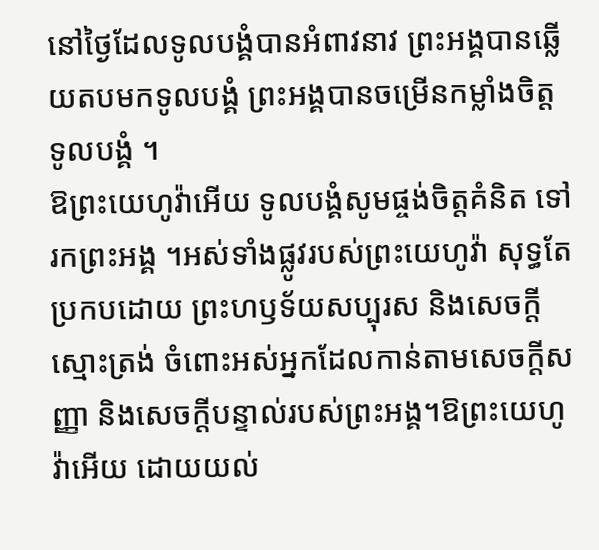នៅថ្ងៃដែលទូលបង្គំបានអំពាវនាវ ព្រះអង្គបានឆ្លើយតបមកទូលបង្គំ ព្រះអង្គបានចម្រើនកម្លាំងចិត្តទូលបង្គំ ។
ឱព្រះយេហូវ៉ាអើយ ទូលបង្គំសូមផ្ចង់ចិត្តគំនិត ទៅរកព្រះអង្គ ។អស់ទាំងផ្លូវរបស់ព្រះយេហូវ៉ា សុទ្ធតែប្រកបដោយ ព្រះហឫទ័យសប្បុរស និងសេចក្ដីស្មោះត្រង់ ចំពោះអស់អ្នកដែលកាន់តាមសេចក្ដីសញ្ញា និងសេចក្ដីបន្ទាល់របស់ព្រះអង្គ។ឱព្រះយេហូវ៉ាអើយ ដោយយល់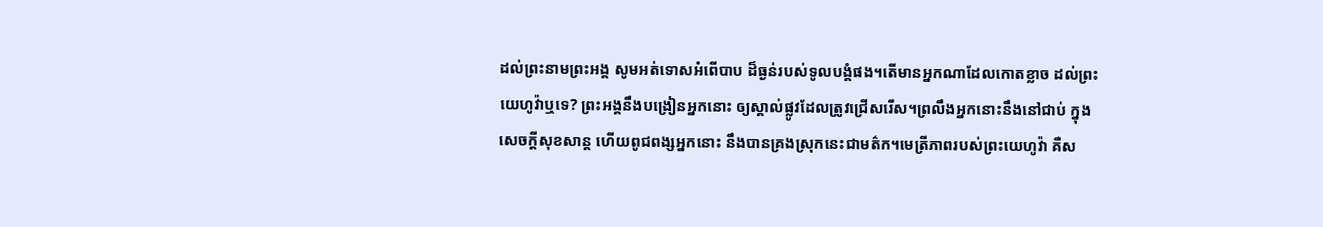ដល់ព្រះនាមព្រះអង្គ សូមអត់ទោសអំពើបាប ដ៏ធ្ងន់របស់ទូលបង្គំផង។តើមានអ្នកណាដែលកោតខ្លាច ដល់ព្រះយេហូវ៉ាឬទេ? ព្រះអង្គនឹងបង្រៀនអ្នកនោះ ឲ្យស្គាល់ផ្លូវដែលត្រូវជ្រើសរើស។ព្រលឹងអ្នកនោះនឹងនៅជាប់ ក្នុងសេចក្ដីសុខសាន្ត ហើយពូជពង្សអ្នកនោះ នឹងបានគ្រងស្រុកនេះជាមត៌ក។មេត្រីភាពរបស់ព្រះយេហូវ៉ា គឺស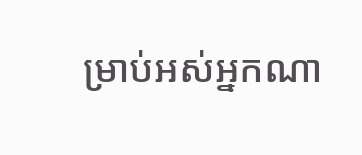ម្រាប់អស់អ្នកណា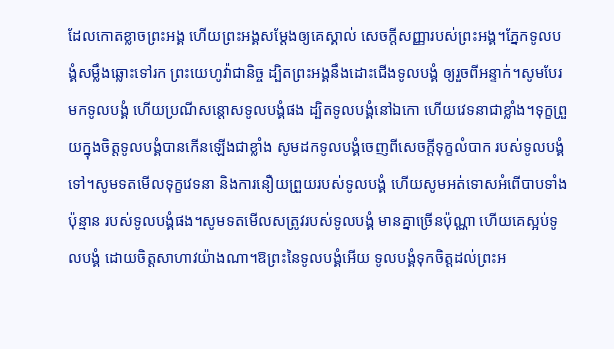ដែលកោតខ្លាចព្រះអង្គ ហើយព្រះអង្គសម្ដែងឲ្យគេស្គាល់ សេចក្ដីសញ្ញារបស់ព្រះអង្គ។ភ្នែកទូលបង្គំសម្លឹងឆ្លោះទៅរក ព្រះយេហូវ៉ាជានិច្ច ដ្បិតព្រះអង្គនឹងដោះជើងទូលបង្គំ ឲ្យរួចពីអន្ទាក់។សូមបែរមកទូលបង្គំ ហើយប្រណីសន្ដោសទូលបង្គំផង ដ្បិតទូលបង្គំនៅឯកោ ហើយវេទនាជាខ្លាំង។ទុក្ខព្រួយក្នុងចិត្តទូលបង្គំបានកើនឡើងជាខ្លាំង សូមដកទូលបង្គំចេញពីសេចក្ដីទុក្ខលំបាក របស់ទូលបង្គំទៅ។សូមទតមើលទុក្ខវេទនា និងការនឿយព្រួយរបស់ទូលបង្គំ ហើយសូមអត់ទោសអំពើបាបទាំងប៉ុន្មាន របស់ទូលបង្គំផង។សូមទតមើលសត្រូវរបស់ទូលបង្គំ មានគ្នាច្រើនប៉ុណ្ណា ហើយគេស្អប់ទូលបង្គំ ដោយចិត្តសាហាវយ៉ាងណា។ឱព្រះនៃទូលបង្គំអើយ ទូលបង្គំទុកចិត្តដល់ព្រះអ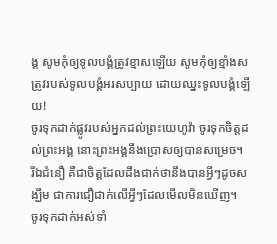ង្គ សូមកុំឲ្យទូលបង្គំត្រូវខ្មាសឡើយ សូមកុំឲ្យខ្មាំងសត្រូវរបស់ទូលបង្គំអរសប្បាយ ដោយឈ្នះទូលបង្គំឡើយ!
ចូរទុកដាក់ផ្លូវរបស់អ្នកដល់ព្រះយេហូវ៉ា ចូរទុកចិត្តដល់ព្រះអង្គ នោះព្រះអង្គនឹងប្រោសឲ្យបានសម្រេច។
រីឯជំនឿ គឺជាចិត្តដែលដឹងជាក់ថានឹងបានអ្វីៗដូចសង្ឃឹម ជាការជឿជាក់លើអ្វីៗដែលមើលមិនឃើញ។
ចូរទុកដាក់អស់ទាំ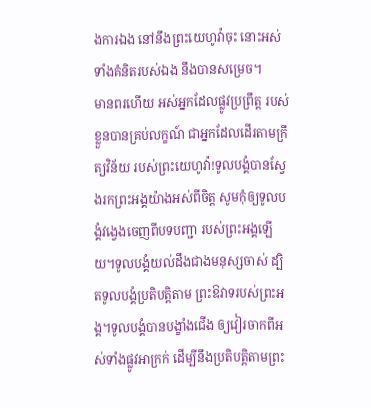ងការឯង នៅនឹងព្រះយេហូវ៉ាចុះ នោះអស់ទាំងគំនិតរបស់ឯង នឹងបានសម្រេច។
មានពរហើយ អស់អ្នកដែលផ្លូវប្រព្រឹត្ត របស់ខ្លួនបានគ្រប់លក្ខណ៍ ជាអ្នកដែលដើរតាមក្រឹត្យវិន័យ របស់ព្រះយេហូវ៉ា!ទូលបង្គំបានស្វែងរកព្រះអង្គយ៉ាងអស់ពីចិត្ត សូមកុំឲ្យទូលបង្គំវង្វេងចេញពីបទបញ្ជា របស់ព្រះអង្គឡើយ។ទូលបង្គំយល់ដឹងជាងមនុស្សចាស់ ដ្បិតទូលបង្គំប្រតិបត្តិតាម ព្រះឱវាទរបស់ព្រះអង្គ។ទូលបង្គំបានបង្ខាំងជើង ឲ្យវៀរចាកពីអស់ទាំងផ្លូវអាក្រក់ ដើម្បីនឹងប្រតិបត្តិតាមព្រះ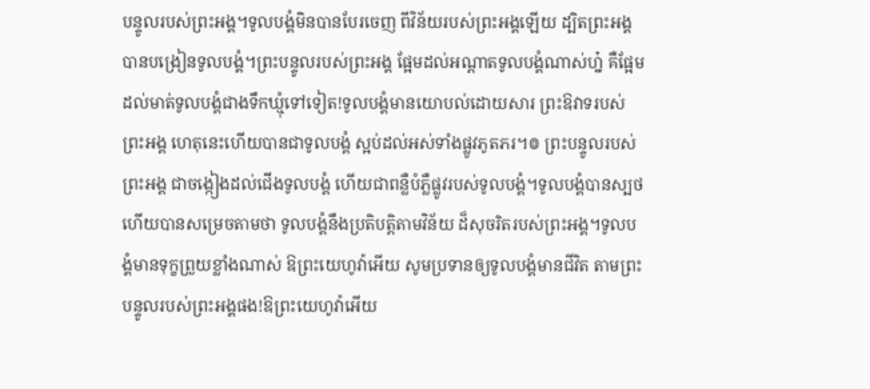បន្ទូលរបស់ព្រះអង្គ។ទូលបង្គំមិនបានបែរចេញ ពីវិន័យរបស់ព្រះអង្គឡើយ ដ្បិតព្រះអង្គបានបង្រៀនទូលបង្គំ។ព្រះបន្ទូលរបស់ព្រះអង្គ ផ្អែមដល់អណ្ដាតទូលបង្គំណាស់ហ្ន៎ គឺផ្អែមដល់មាត់ទូលបង្គំជាងទឹកឃ្មុំទៅទៀត!ទូលបង្គំមានយោបល់ដោយសារ ព្រះឱវាទរបស់ព្រះអង្គ ហេតុនេះហើយបានជាទូលបង្គំ ស្អប់ដល់អស់ទាំងផ្លូវភូតភរ។៙ ព្រះបន្ទូលរបស់ព្រះអង្គ ជាចង្កៀងដល់ជើងទូលបង្គំ ហើយជាពន្លឺបំភ្លឺផ្លូវរបស់ទូលបង្គំ។ទូលបង្គំបានស្បថ ហើយបានសម្រេចតាមថា ទូលបង្គំនឹងប្រតិបត្តិតាមវិន័យ ដ៏សុចរិតរបស់ព្រះអង្គ។ទូលបង្គំមានទុក្ខព្រួយខ្លាំងណាស់ ឱព្រះយេហូវ៉ាអើយ សូមប្រទានឲ្យទូលបង្គំមានជីវិត តាមព្រះបន្ទូលរបស់ព្រះអង្គផង!ឱព្រះយេហូវ៉ាអើយ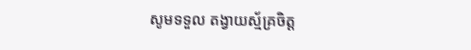សូមទទួល តង្វាយស្ម័គ្រចិត្ត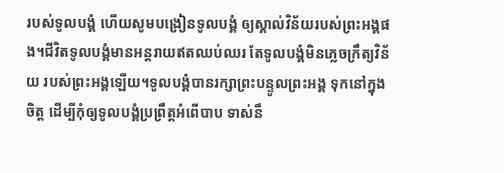របស់ទូលបង្គំ ហើយសូមបង្រៀនទូលបង្គំ ឲ្យស្គាល់វិន័យរបស់ព្រះអង្គផង។ជីវិតទូលបង្គំមានអន្តរាយឥតឈប់ឈរ តែទូលបង្គំមិនភ្លេចក្រឹត្យវិន័យ របស់ព្រះអង្គឡើយ។ទូលបង្គំបានរក្សាព្រះបន្ទូលព្រះអង្គ ទុកនៅក្នុងចិត្ត ដើម្បីកុំឲ្យទូលបង្គំប្រព្រឹត្តអំពើបាប ទាស់នឹ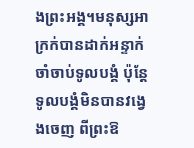ងព្រះអង្គ។មនុស្សអាក្រក់បានដាក់អន្ទាក់ ចាំចាប់ទូលបង្គំ ប៉ុន្តែ ទូលបង្គំមិនបានវង្វេងចេញ ពីព្រះឱ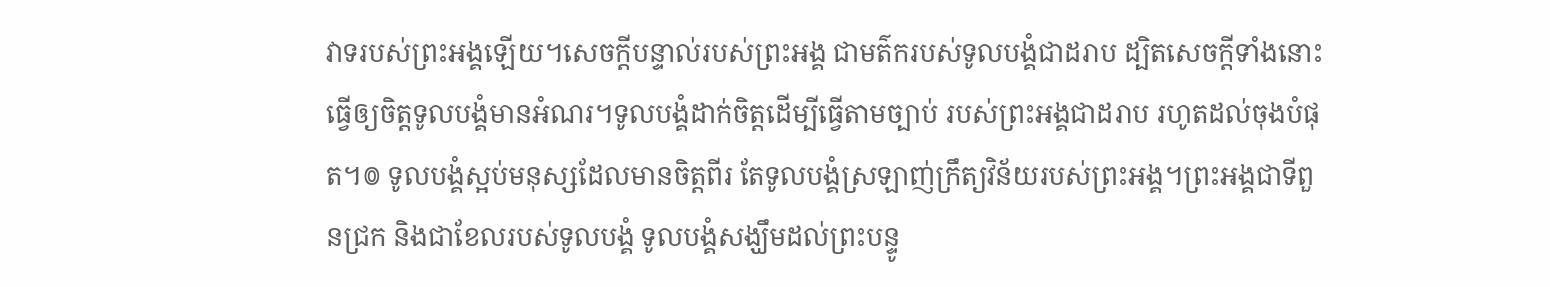វាទរបស់ព្រះអង្គឡើយ។សេចក្ដីបន្ទាល់របស់ព្រះអង្គ ជាមត៌ករបស់ទូលបង្គំជាដរាប ដ្បិតសេចក្ដីទាំងនោះ ធ្វើឲ្យចិត្តទូលបង្គំមានអំណរ។ទូលបង្គំដាក់ចិត្តដើម្បីធ្វើតាមច្បាប់ របស់ព្រះអង្គជាដរាប រហូតដល់ចុងបំផុត។៙ ទូលបង្គំស្អប់មនុស្សដែលមានចិត្តពីរ តែទូលបង្គំស្រឡាញ់ក្រឹត្យវិន័យរបស់ព្រះអង្គ។ព្រះអង្គជាទីពួនជ្រក និងជាខែលរបស់ទូលបង្គំ ទូលបង្គំសង្ឃឹមដល់ព្រះបន្ទូ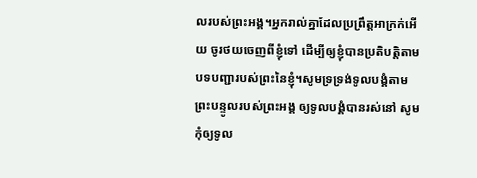លរបស់ព្រះអង្គ។អ្នករាល់គ្នាដែលប្រព្រឹត្តអាក្រក់អើយ ចូរថយចេញពីខ្ញុំទៅ ដើម្បីឲ្យខ្ញុំបានប្រតិបត្តិតាម បទបញ្ជារបស់ព្រះនៃខ្ញុំ។សូមទ្រទ្រង់ទូលបង្គំតាម ព្រះបន្ទូលរបស់ព្រះអង្គ ឲ្យទូលបង្គំបានរស់នៅ សូមកុំឲ្យទូល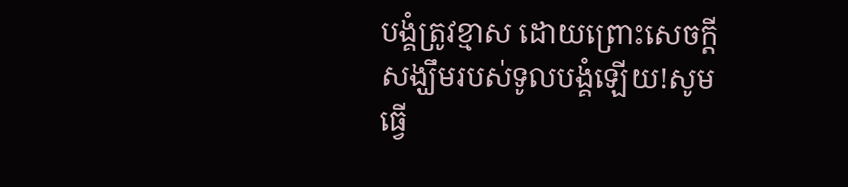បង្គំត្រូវខ្មាស ដោយព្រោះសេចក្ដីសង្ឃឹមរបស់ទូលបង្គំឡើយ!សូមធ្វើ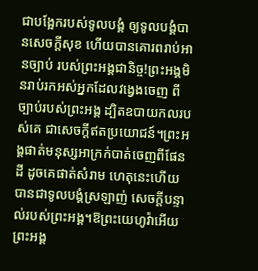ជាបង្អែករបស់ទូលបង្គំ ឲ្យទូលបង្គំបានសេចក្ដីសុខ ហើយបានគោរពរាប់អានច្បាប់ របស់ព្រះអង្គជានិច្ច!ព្រះអង្គមិនរាប់រកអស់អ្នកដែលវង្វេងចេញ ពីច្បាប់របស់ព្រះអង្គ ដ្បិតឧបាយកលរបស់គេ ជាសេចក្ដីឥតប្រយោជន៍។ព្រះអង្គផាត់មនុស្សអាក្រក់បាត់ចេញពីផែនដី ដូចគេផាត់សំរាម ហេតុនេះហើយបានជាទូលបង្គំស្រឡាញ់ សេចក្ដីបន្ទាល់របស់ព្រះអង្គ។ឱព្រះយេហូវ៉ាអើយ ព្រះអង្គ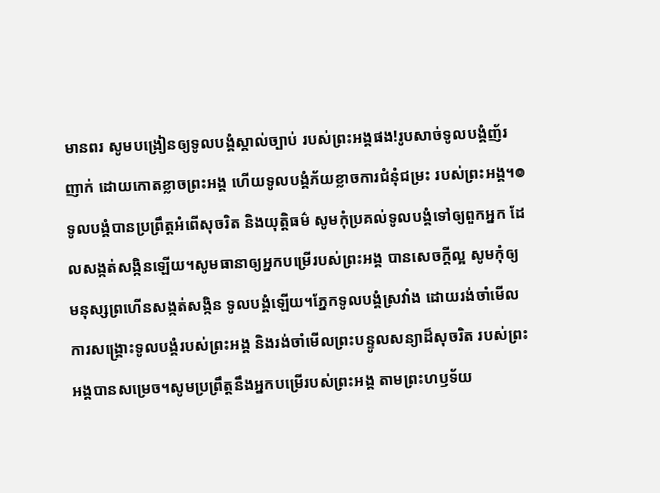មានពរ សូមបង្រៀនឲ្យទូលបង្គំស្គាល់ច្បាប់ របស់ព្រះអង្គផង!រូបសាច់ទូលបង្គំញ័រញាក់ ដោយកោតខ្លាចព្រះអង្គ ហើយទូលបង្គំភ័យខ្លាចការជំនុំជម្រះ របស់ព្រះអង្គ។៙ ទូលបង្គំបានប្រព្រឹត្តអំពើសុចរិត និងយុត្តិធម៌ សូមកុំប្រគល់ទូលបង្គំទៅឲ្យពួកអ្នក ដែលសង្កត់សង្កិនឡើយ។សូមធានាឲ្យអ្នកបម្រើរបស់ព្រះអង្គ បានសេចក្ដីល្អ សូមកុំឲ្យមនុស្សព្រហើនសង្កត់សង្កិន ទូលបង្គំឡើយ។ភ្នែកទូលបង្គំស្រវាំង ដោយរង់ចាំមើល ការសង្គ្រោះទូលបង្គំរបស់ព្រះអង្គ និងរង់ចាំមើលព្រះបន្ទូលសន្យាដ៏សុចរិត របស់ព្រះអង្គបានសម្រេច។សូមប្រព្រឹត្តនឹងអ្នកបម្រើរបស់ព្រះអង្គ តាមព្រះហឫទ័យ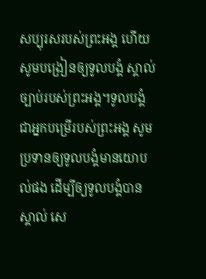សប្បុរសរបស់ព្រះអង្គ ហើយសូមបង្រៀនឲ្យទូលបង្គំ ស្គាល់ច្បាប់របស់ព្រះអង្គ។ទូលបង្គំជាអ្នកបម្រើរបស់ព្រះអង្គ សូមប្រទានឲ្យទូលបង្គំមានយោបល់ផង ដើម្បីឲ្យទូលបង្គំបានស្គាល់ សេ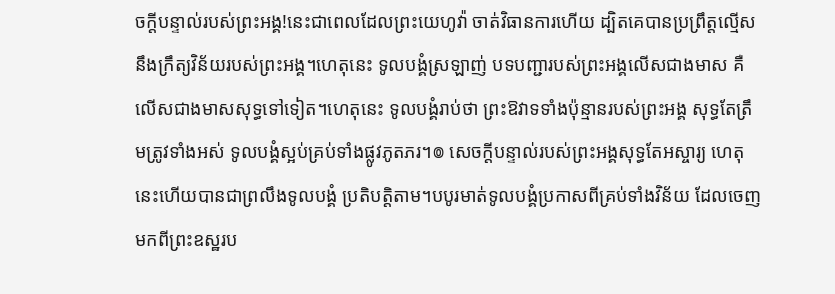ចក្ដីបន្ទាល់របស់ព្រះអង្គ!នេះជាពេលដែលព្រះយេហូវ៉ា ចាត់វិធានការហើយ ដ្បិតគេបានប្រព្រឹត្តល្មើស នឹងក្រឹត្យវិន័យរបស់ព្រះអង្គ។ហេតុនេះ ទូលបង្គំស្រឡាញ់ បទបញ្ជារបស់ព្រះអង្គលើសជាងមាស គឺលើសជាងមាសសុទ្ធទៅទៀត។ហេតុនេះ ទូលបង្គំរាប់ថា ព្រះឱវាទទាំងប៉ុន្មានរបស់ព្រះអង្គ សុទ្ធតែត្រឹមត្រូវទាំងអស់ ទូលបង្គំស្អប់គ្រប់ទាំងផ្លូវភូតភរ។៙ សេចក្ដីបន្ទាល់របស់ព្រះអង្គសុទ្ធតែអស្ចារ្យ ហេតុនេះហើយបានជាព្រលឹងទូលបង្គំ ប្រតិបត្តិតាម។បបូរមាត់ទូលបង្គំប្រកាសពីគ្រប់ទាំងវិន័យ ដែលចេញមកពីព្រះឧស្ឋរប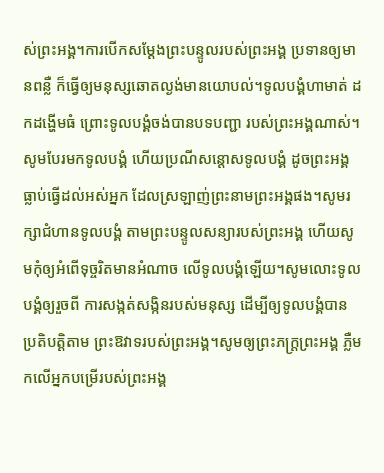ស់ព្រះអង្គ។ការបើកសម្ដែងព្រះបន្ទូលរបស់ព្រះអង្គ ប្រទានឲ្យមានពន្លឺ ក៏ធ្វើឲ្យមនុស្សឆោតល្ងង់មានយោបល់។ទូលបង្គំហាមាត់ ដកដង្ហើមធំ ព្រោះទូលបង្គំចង់បានបទបញ្ជា របស់ព្រះអង្គណាស់។សូមបែរមកទូលបង្គំ ហើយប្រណីសន្ដោសទូលបង្គំ ដូចព្រះអង្គធ្លាប់ធ្វើដល់អស់អ្នក ដែលស្រឡាញ់ព្រះនាមព្រះអង្គផង។សូមរក្សាជំហានទូលបង្គំ តាមព្រះបន្ទូលសន្យារបស់ព្រះអង្គ ហើយសូមកុំឲ្យអំពើទុច្ចរិតមានអំណាច លើទូលបង្គំឡើយ។សូមលោះទូលបង្គំឲ្យរួចពី ការសង្កត់សង្កិនរបស់មនុស្ស ដើម្បីឲ្យទូលបង្គំបានប្រតិបត្តិតាម ព្រះឱវាទរបស់ព្រះអង្គ។សូមឲ្យព្រះភក្ត្រព្រះអង្គ ភ្លឺមកលើអ្នកបម្រើរបស់ព្រះអង្គ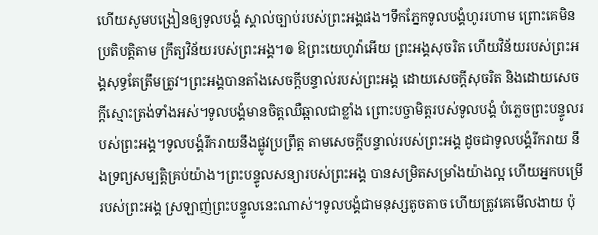ហើយសូមបង្រៀនឲ្យទូលបង្គំ ស្គាល់ច្បាប់របស់ព្រះអង្គផង។ទឹកភ្នែកទូលបង្គំហូររហាម ព្រោះគេមិនប្រតិបត្តិតាម ក្រឹត្យវិន័យរបស់ព្រះអង្គ។៙ ឱព្រះយេហូវ៉ាអើយ ព្រះអង្គសុចរិត ហើយវិន័យរបស់ព្រះអង្គសុទ្ធតែត្រឹមត្រូវ។ព្រះអង្គបានតាំងសេចក្ដីបន្ទាល់របស់ព្រះអង្គ ដោយសេចក្ដីសុចរិត និងដោយសេចក្ដីស្មោះត្រង់ទាំងអស់។ទូលបង្គំមានចិត្តឈឺឆ្អាលជាខ្លាំង ព្រោះបច្ចាមិត្តរបស់ទូលបង្គំ បំភ្លេចព្រះបន្ទូលរបស់ព្រះអង្គ។ទូលបង្គំរីករាយនឹងផ្លូវប្រព្រឹត្ត តាមសេចក្ដីបន្ទាល់របស់ព្រះអង្គ ដូចជាទូលបង្គំរីករាយ នឹងទ្រព្យសម្បត្តិគ្រប់យ៉ាង។ព្រះបន្ទូលសន្យារបស់ព្រះអង្គ បានសម្រិតសម្រាំងយ៉ាងល្អ ហើយអ្នកបម្រើរបស់ព្រះអង្គ ស្រឡាញ់ព្រះបន្ទូលនេះណាស់។ទូលបង្គំជាមនុស្សតូចតាច ហើយត្រូវគេមើលងាយ ប៉ុ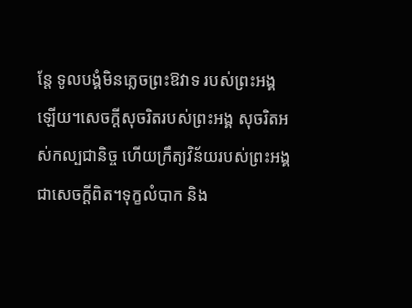ន្តែ ទូលបង្គំមិនភ្លេចព្រះឱវាទ របស់ព្រះអង្គឡើយ។សេចក្ដីសុចរិតរបស់ព្រះអង្គ សុចរិតអស់កល្បជានិច្ច ហើយក្រឹត្យវិន័យរបស់ព្រះអង្គជាសេចក្ដីពិត។ទុក្ខលំបាក និង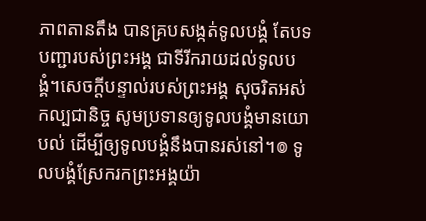ភាពតានតឹង បានគ្របសង្កត់ទូលបង្គំ តែបទបញ្ជារបស់ព្រះអង្គ ជាទីរីករាយដល់ទូលបង្គំ។សេចក្ដីបន្ទាល់របស់ព្រះអង្គ សុចរិតអស់កល្បជានិច្ច សូមប្រទានឲ្យទូលបង្គំមានយោបល់ ដើម្បីឲ្យទូលបង្គំនឹងបានរស់នៅ។៙ ទូលបង្គំស្រែករកព្រះអង្គយ៉ា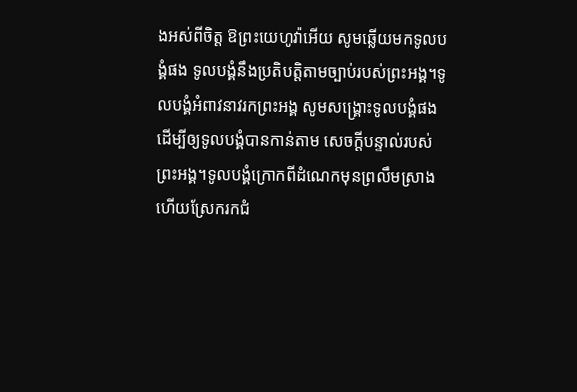ងអស់ពីចិត្ត ឱព្រះយេហូវ៉ាអើយ សូមឆ្លើយមកទូលបង្គំផង ទូលបង្គំនឹងប្រតិបត្តិតាមច្បាប់របស់ព្រះអង្គ។ទូលបង្គំអំពាវនាវរកព្រះអង្គ សូមសង្គ្រោះទូលបង្គំផង ដើម្បីឲ្យទូលបង្គំបានកាន់តាម សេចក្ដីបន្ទាល់របស់ព្រះអង្គ។ទូលបង្គំក្រោកពីដំណេកមុនព្រលឹមស្រាង ហើយស្រែករកជំ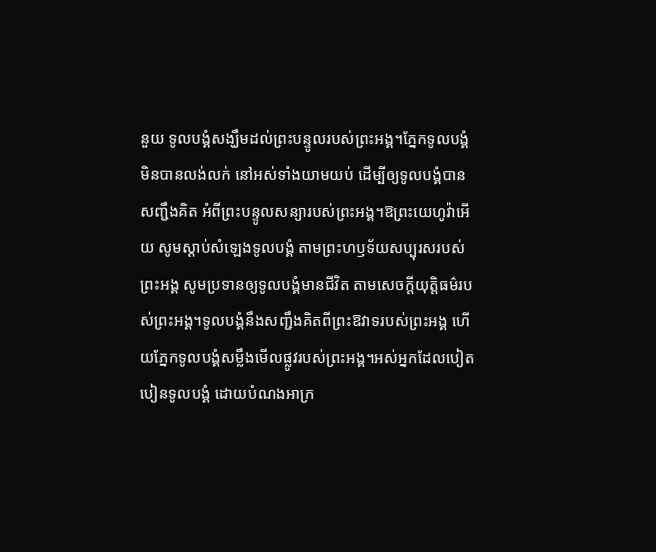នួយ ទូលបង្គំសង្ឃឹមដល់ព្រះបន្ទូលរបស់ព្រះអង្គ។ភ្នែកទូលបង្គំមិនបានលង់លក់ នៅអស់ទាំងយាមយប់ ដើម្បីឲ្យទូលបង្គំបានសញ្ជឹងគិត អំពីព្រះបន្ទូលសន្យារបស់ព្រះអង្គ។ឱព្រះយេហូវ៉ាអើយ សូមស្តាប់សំឡេងទូលបង្គំ តាមព្រះហឫទ័យសប្បុរសរបស់ព្រះអង្គ សូមប្រទានឲ្យទូលបង្គំមានជីវិត តាមសេចក្ដីយុត្តិធម៌របស់ព្រះអង្គ។ទូលបង្គំនឹងសញ្ជឹងគិតពីព្រះឱវាទរបស់ព្រះអង្គ ហើយភ្នែកទូលបង្គំសម្លឹងមើលផ្លូវរបស់ព្រះអង្គ។អស់អ្នកដែលបៀតបៀនទូលបង្គំ ដោយបំណងអាក្រ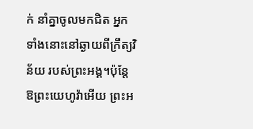ក់ នាំគ្នាចូលមកជិត អ្នកទាំងនោះនៅឆ្ងាយពីក្រឹត្យវិន័យ របស់ព្រះអង្គ។ប៉ុន្ដែ ឱព្រះយេហូវ៉ាអើយ ព្រះអ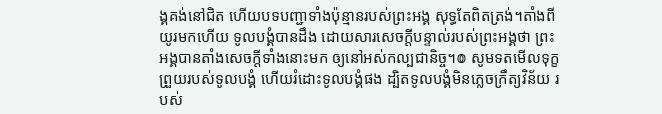ង្គគង់នៅជិត ហើយបទបញ្ជាទាំងប៉ុន្មានរបស់ព្រះអង្គ សុទ្ធតែពិតត្រង់។តាំងពីយូរមកហើយ ទូលបង្គំបានដឹង ដោយសារសេចក្ដីបន្ទាល់របស់ព្រះអង្គថា ព្រះអង្គបានតាំងសេចក្ដីទាំងនោះមក ឲ្យនៅអស់កល្បជានិច្ច។៙ សូមទតមើលទុក្ខព្រួយរបស់ទូលបង្គំ ហើយរំដោះទូលបង្គំផង ដ្បិតទូលបង្គំមិនភ្លេចក្រឹត្យវិន័យ របស់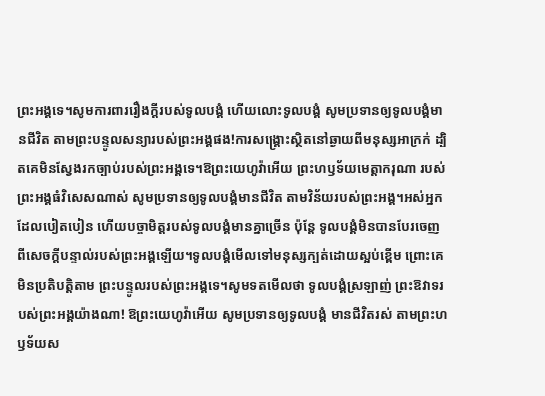ព្រះអង្គទេ។សូមការពាររឿងក្ដីរបស់ទូលបង្គំ ហើយលោះទូលបង្គំ សូមប្រទានឲ្យទូលបង្គំមានជីវិត តាមព្រះបន្ទូលសន្យារបស់ព្រះអង្គផង!ការសង្គ្រោះស្ថិតនៅឆ្ងាយពីមនុស្សអាក្រក់ ដ្បិតគេមិនស្វែងរកច្បាប់របស់ព្រះអង្គទេ។ឱព្រះយេហូវ៉ាអើយ ព្រះហឫទ័យមេត្តាករុណា របស់ព្រះអង្គធំវិសេសណាស់ សូមប្រទានឲ្យទូលបង្គំមានជីវិត តាមវិន័យរបស់ព្រះអង្គ។អស់អ្នកដែលបៀតបៀន ហើយបច្ចាមិត្តរបស់ទូលបង្គំមានគ្នាច្រើន ប៉ុន្តែ ទូលបង្គំមិនបានបែរចេញ ពីសេចក្ដីបន្ទាល់របស់ព្រះអង្គឡើយ។ទូលបង្គំមើលទៅមនុស្សក្បត់ដោយស្អប់ខ្ពើម ព្រោះគេមិនប្រតិបត្តិតាម ព្រះបន្ទូលរបស់ព្រះអង្គទេ។សូមទតមើលថា ទូលបង្គំស្រឡាញ់ ព្រះឱវាទរបស់ព្រះអង្គយ៉ាងណា! ឱព្រះយេហូវ៉ាអើយ សូមប្រទានឲ្យទូលបង្គំ មានជីវិតរស់ តាមព្រះហឫទ័យស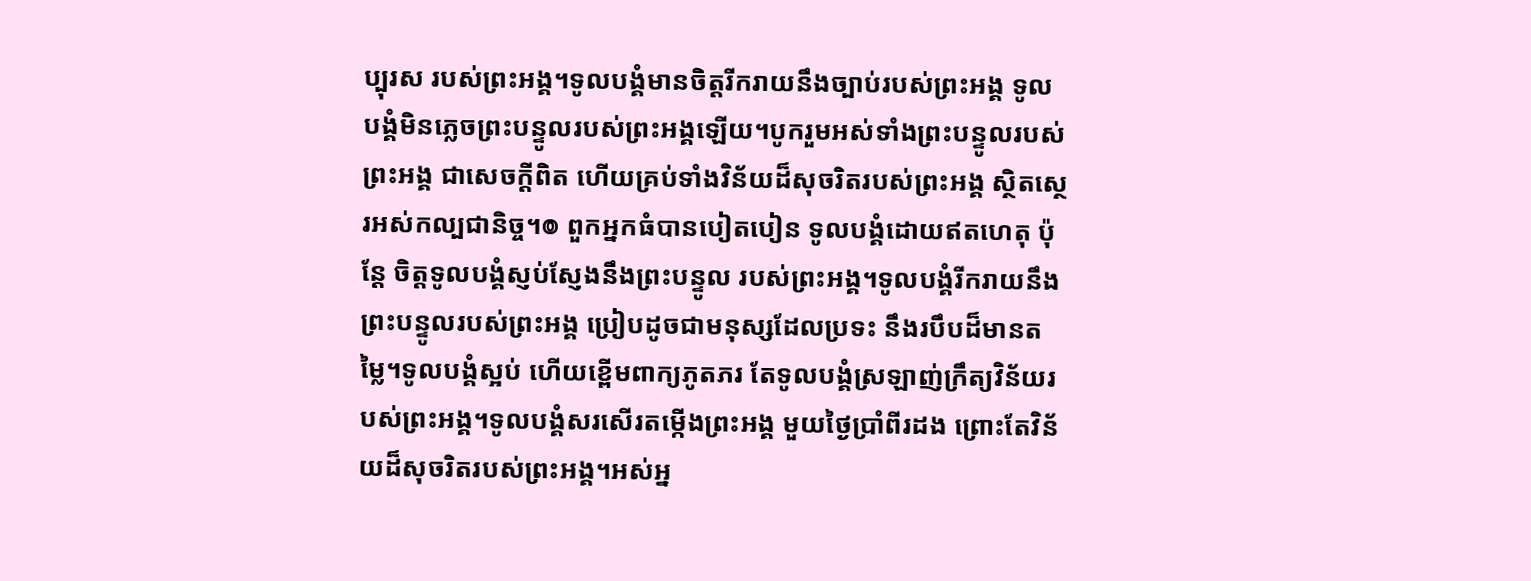ប្បុរស របស់ព្រះអង្គ។ទូលបង្គំមានចិត្តរីករាយនឹងច្បាប់របស់ព្រះអង្គ ទូលបង្គំមិនភ្លេចព្រះបន្ទូលរបស់ព្រះអង្គឡើយ។បូករួមអស់ទាំងព្រះបន្ទូលរបស់ព្រះអង្គ ជាសេចក្ដីពិត ហើយគ្រប់ទាំងវិន័យដ៏សុចរិតរបស់ព្រះអង្គ ស្ថិតស្ថេរអស់កល្បជានិច្ច។៙ ពួកអ្នកធំបានបៀតបៀន ទូលបង្គំដោយឥតហេតុ ប៉ុន្តែ ចិត្តទូលបង្គំស្ញប់ស្ញែងនឹងព្រះបន្ទូល របស់ព្រះអង្គ។ទូលបង្គំរីករាយនឹងព្រះបន្ទូលរបស់ព្រះអង្គ ប្រៀបដូចជាមនុស្សដែលប្រទះ នឹងរបឹបដ៏មានតម្លៃ។ទូលបង្គំស្អប់ ហើយខ្ពើមពាក្យភូតភរ តែទូលបង្គំស្រឡាញ់ក្រឹត្យវិន័យរបស់ព្រះអង្គ។ទូលបង្គំសរសើរតម្កើងព្រះអង្គ មួយថ្ងៃប្រាំពីរដង ព្រោះតែវិន័យដ៏សុចរិតរបស់ព្រះអង្គ។អស់អ្ន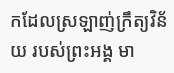កដែលស្រឡាញ់ក្រឹត្យវិន័យ របស់ព្រះអង្គ មា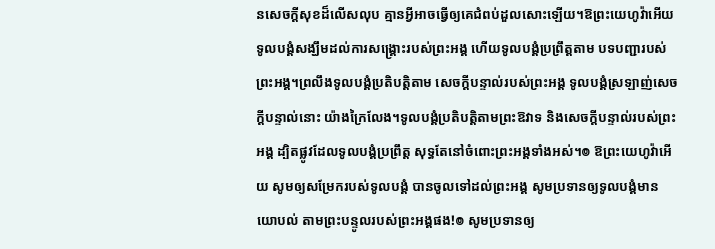នសេចក្ដីសុខដ៏លើសលុប គ្មានអ្វីអាចធ្វើឲ្យគេជំពប់ដួលសោះឡើយ។ឱព្រះយេហូវ៉ាអើយ ទូលបង្គំសង្ឃឹមដល់ការសង្គ្រោះរបស់ព្រះអង្គ ហើយទូលបង្គំប្រព្រឹត្តតាម បទបញ្ជារបស់ព្រះអង្គ។ព្រលឹងទូលបង្គំប្រតិបត្តិតាម សេចក្ដីបន្ទាល់របស់ព្រះអង្គ ទូលបង្គំស្រឡាញ់សេចក្ដីបន្ទាល់នោះ យ៉ាងក្រៃលែង។ទូលបង្គំប្រតិបត្តិតាមព្រះឱវាទ និងសេចក្ដីបន្ទាល់របស់ព្រះអង្គ ដ្បិតផ្លូវដែលទូលបង្គំប្រព្រឹត្ត សុទ្ធតែនៅចំពោះព្រះអង្គទាំងអស់។៙ ឱព្រះយេហូវ៉ាអើយ សូមឲ្យសម្រែករបស់ទូលបង្គំ បានចូលទៅដល់ព្រះអង្គ សូមប្រទានឲ្យទូលបង្គំមានយោបល់ តាមព្រះបន្ទូលរបស់ព្រះអង្គផង!៙ សូមប្រទានឲ្យ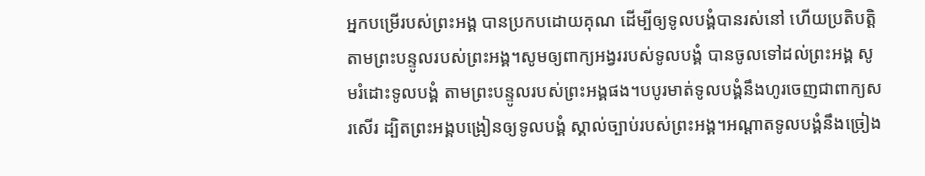អ្នកបម្រើរបស់ព្រះអង្គ បានប្រកបដោយគុណ ដើម្បីឲ្យទូលបង្គំបានរស់នៅ ហើយប្រតិបត្តិតាមព្រះបន្ទូលរបស់ព្រះអង្គ។សូមឲ្យពាក្យអង្វររបស់ទូលបង្គំ បានចូលទៅដល់ព្រះអង្គ សូមរំដោះទូលបង្គំ តាមព្រះបន្ទូលរបស់ព្រះអង្គផង។បបូរមាត់ទូលបង្គំនឹងហូរចេញជាពាក្យសរសើរ ដ្បិតព្រះអង្គបង្រៀនឲ្យទូលបង្គំ ស្គាល់ច្បាប់របស់ព្រះអង្គ។អណ្ដាតទូលបង្គំនឹងច្រៀង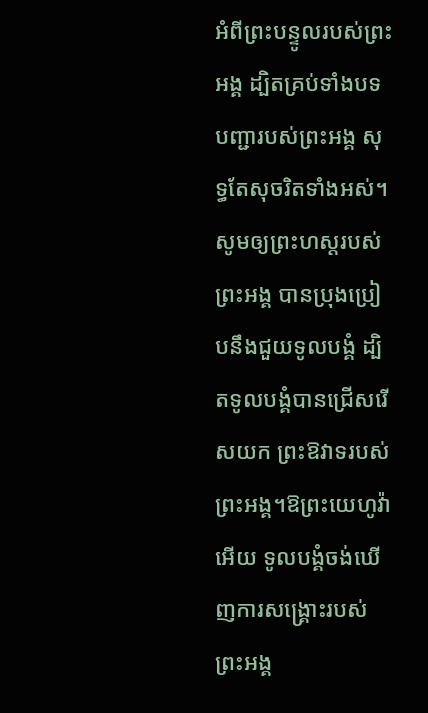អំពីព្រះបន្ទូលរបស់ព្រះអង្គ ដ្បិតគ្រប់ទាំងបទបញ្ជារបស់ព្រះអង្គ សុទ្ធតែសុចរិតទាំងអស់។សូមឲ្យព្រះហស្តរបស់ព្រះអង្គ បានប្រុងប្រៀបនឹងជួយទូលបង្គំ ដ្បិតទូលបង្គំបានជ្រើសរើសយក ព្រះឱវាទរបស់ព្រះអង្គ។ឱព្រះយេហូវ៉ាអើយ ទូលបង្គំចង់ឃើញការសង្គ្រោះរបស់ព្រះអង្គ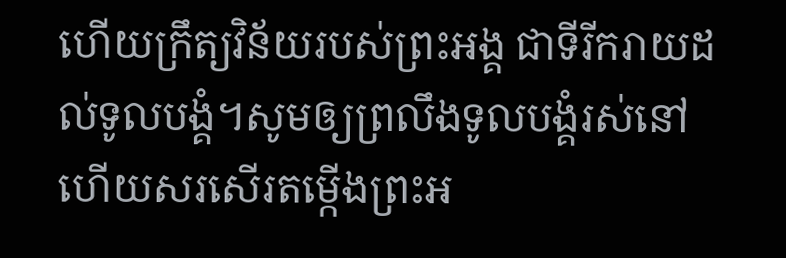ហើយក្រឹត្យវិន័យរបស់ព្រះអង្គ ជាទីរីករាយដល់ទូលបង្គំ។សូមឲ្យព្រលឹងទូលបង្គំរស់នៅ ហើយសរសើរតម្កើងព្រះអ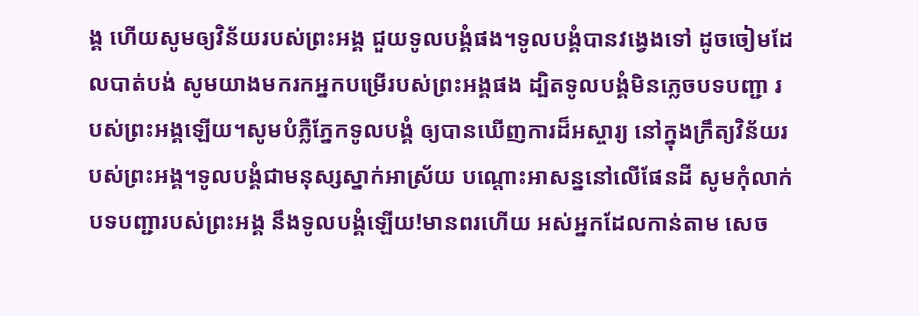ង្គ ហើយសូមឲ្យវិន័យរបស់ព្រះអង្គ ជួយទូលបង្គំផង។ទូលបង្គំបានវង្វេងទៅ ដូចចៀមដែលបាត់បង់ សូមយាងមករកអ្នកបម្រើរបស់ព្រះអង្គផង ដ្បិតទូលបង្គំមិនភ្លេចបទបញ្ជា របស់ព្រះអង្គឡើយ។សូមបំភ្លឺភ្នែកទូលបង្គំ ឲ្យបានឃើញការដ៏អស្ចារ្យ នៅក្នុងក្រឹត្យវិន័យរបស់ព្រះអង្គ។ទូលបង្គំជាមនុស្សស្នាក់អាស្រ័យ បណ្ដោះអាសន្ននៅលើផែនដី សូមកុំលាក់បទបញ្ជារបស់ព្រះអង្គ នឹងទូលបង្គំឡើយ!មានពរហើយ អស់អ្នកដែលកាន់តាម សេច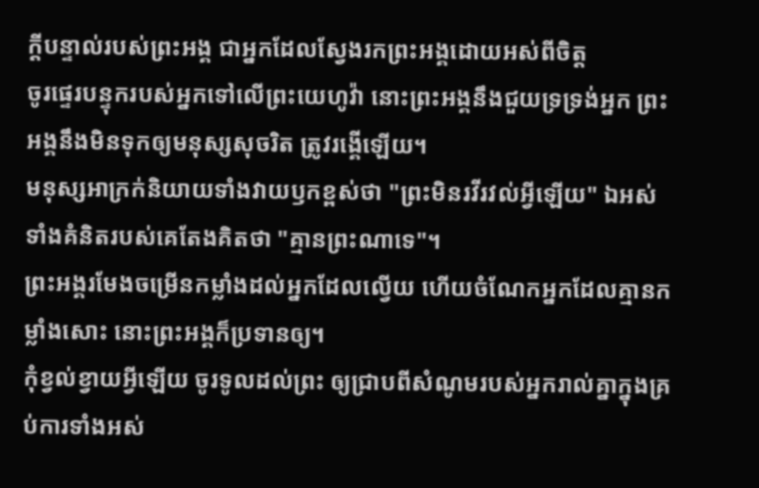ក្ដីបន្ទាល់របស់ព្រះអង្គ ជាអ្នកដែលស្វែងរកព្រះអង្គដោយអស់ពីចិត្ត
ចូរផ្ទេរបន្ទុករបស់អ្នកទៅលើព្រះយេហូវ៉ា នោះព្រះអង្គនឹងជួយទ្រទ្រង់អ្នក ព្រះអង្គនឹងមិនទុកឲ្យមនុស្សសុចរិត ត្រូវរង្គើឡើយ។
មនុស្សអាក្រក់និយាយទាំងវាយឫកខ្ពស់ថា "ព្រះមិនរវីរវល់អ្វីឡើយ" ឯអស់ទាំងគំនិតរបស់គេតែងគិតថា "គ្មានព្រះណាទេ"។
ព្រះអង្គរមែងចម្រើនកម្លាំងដល់អ្នកដែលល្វើយ ហើយចំណែកអ្នកដែលគ្មានកម្លាំងសោះ នោះព្រះអង្គក៏ប្រទានឲ្យ។
កុំខ្វល់ខ្វាយអ្វីឡើយ ចូរទូលដល់ព្រះ ឲ្យជ្រាបពីសំណូមរបស់អ្នករាល់គ្នាក្នុងគ្រប់ការទាំងអស់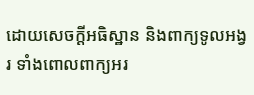ដោយសេចក្ដីអធិស្ឋាន និងពាក្យទូលអង្វរ ទាំងពោលពាក្យអរ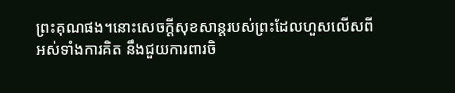ព្រះគុណផង។នោះសេចក្ដីសុខសាន្តរបស់ព្រះដែលហួសលើសពីអស់ទាំងការគិត នឹងជួយការពារចិ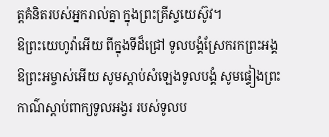ត្តគំនិតរបស់អ្នករាល់គ្នា ក្នុងព្រះគ្រីស្ទយេស៊ូវ។
ឱព្រះយេហូវ៉ាអើយ ពីក្នុងទីដ៏ជ្រៅ ទូលបង្គំស្រែករកព្រះអង្គឱព្រះអម្ចាស់អើយ សូមស្តាប់សំឡេងទូលបង្គំ សូមផ្ទៀងព្រះកាណ៌ស្តាប់ពាក្យទូលអង្វរ របស់ទូលប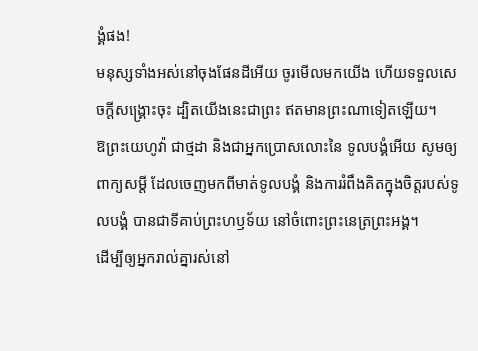ង្គំផង!
មនុស្សទាំងអស់នៅចុងផែនដីអើយ ចូរមើលមកយើង ហើយទទួលសេចក្ដីសង្គ្រោះចុះ ដ្បិតយើងនេះជាព្រះ ឥតមានព្រះណាទៀតឡើយ។
ឱព្រះយេហូវ៉ា ជាថ្មដា និងជាអ្នកប្រោសលោះនៃ ទូលបង្គំអើយ សូមឲ្យពាក្យសម្ដី ដែលចេញមកពីមាត់ទូលបង្គំ និងការរំពឹងគិតក្នុងចិត្តរបស់ទូលបង្គំ បានជាទីគាប់ព្រះហឫទ័យ នៅចំពោះព្រះនេត្រព្រះអង្គ។
ដើម្បីឲ្យអ្នករាល់គ្នារស់នៅ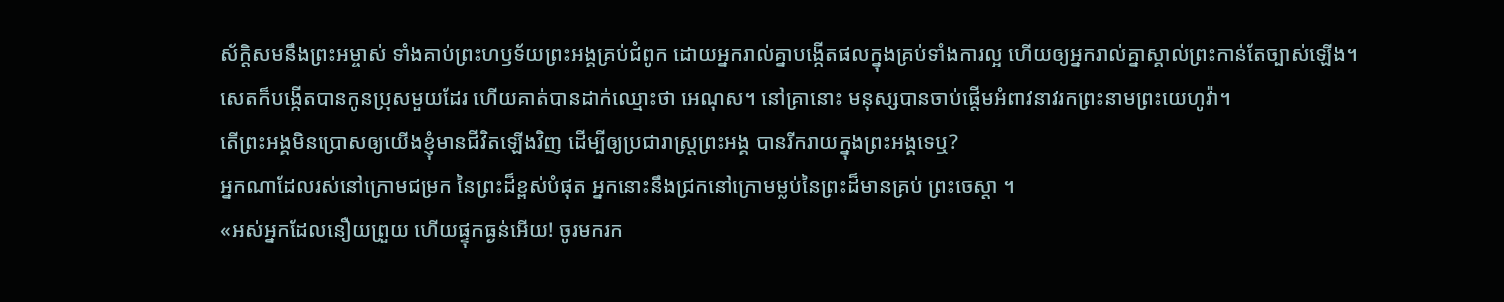ស័ក្ដិសមនឹងព្រះអម្ចាស់ ទាំងគាប់ព្រះហឫទ័យព្រះអង្គគ្រប់ជំពូក ដោយអ្នករាល់គ្នាបង្កើតផលក្នុងគ្រប់ទាំងការល្អ ហើយឲ្យអ្នករាល់គ្នាស្គាល់ព្រះកាន់តែច្បាស់ឡើង។
សេតក៏បង្កើតបានកូនប្រុសមួយដែរ ហើយគាត់បានដាក់ឈ្មោះថា អេណុស។ នៅគ្រានោះ មនុស្សបានចាប់ផ្តើមអំពាវនាវរកព្រះនាមព្រះយេហូវ៉ា។
តើព្រះអង្គមិនប្រោសឲ្យយើងខ្ញុំមានជីវិតឡើងវិញ ដើម្បីឲ្យប្រជារាស្ត្រព្រះអង្គ បានរីករាយក្នុងព្រះអង្គទេឬ?
អ្នកណាដែលរស់នៅក្រោមជម្រក នៃព្រះដ៏ខ្ពស់បំផុត អ្នកនោះនឹងជ្រកនៅក្រោមម្លប់នៃព្រះដ៏មានគ្រប់ ព្រះចេស្តា ។
«អស់អ្នកដែលនឿយព្រួយ ហើយផ្ទុកធ្ងន់អើយ! ចូរមករក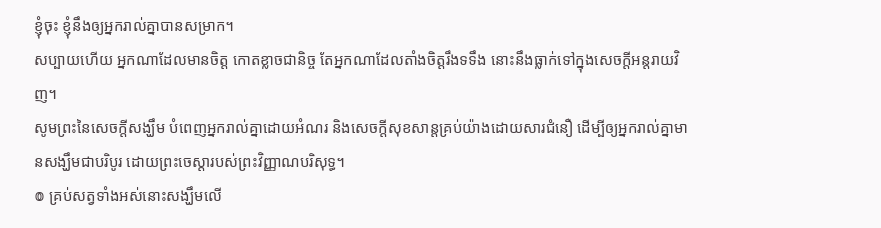ខ្ញុំចុះ ខ្ញុំនឹងឲ្យអ្នករាល់គ្នាបានសម្រាក។
សប្បាយហើយ អ្នកណាដែលមានចិត្ត កោតខ្លាចជានិច្ច តែអ្នកណាដែលតាំងចិត្តរឹងទទឹង នោះនឹងធ្លាក់ទៅក្នុងសេចក្ដីអន្តរាយវិញ។
សូមព្រះនៃសេចក្តីសង្ឃឹម បំពេញអ្នករាល់គ្នាដោយអំណរ និងសេចក្តីសុខសាន្តគ្រប់យ៉ាងដោយសារជំនឿ ដើម្បីឲ្យអ្នករាល់គ្នាមានសង្ឃឹមជាបរិបូរ ដោយព្រះចេស្តារបស់ព្រះវិញ្ញាណបរិសុទ្ធ។
៙ គ្រប់សត្វទាំងអស់នោះសង្ឃឹមលើ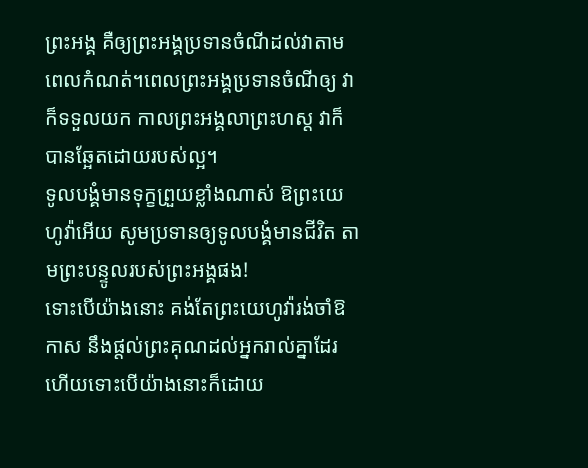ព្រះអង្គ គឺឲ្យព្រះអង្គប្រទានចំណីដល់វាតាមពេលកំណត់។ពេលព្រះអង្គប្រទានចំណីឲ្យ វាក៏ទទួលយក កាលព្រះអង្គលាព្រះហស្ត វាក៏បានឆ្អែតដោយរបស់ល្អ។
ទូលបង្គំមានទុក្ខព្រួយខ្លាំងណាស់ ឱព្រះយេហូវ៉ាអើយ សូមប្រទានឲ្យទូលបង្គំមានជីវិត តាមព្រះបន្ទូលរបស់ព្រះអង្គផង!
ទោះបើយ៉ាងនោះ គង់តែព្រះយេហូវ៉ារង់ចាំឱកាស នឹងផ្តល់ព្រះគុណដល់អ្នករាល់គ្នាដែរ ហើយទោះបើយ៉ាងនោះក៏ដោយ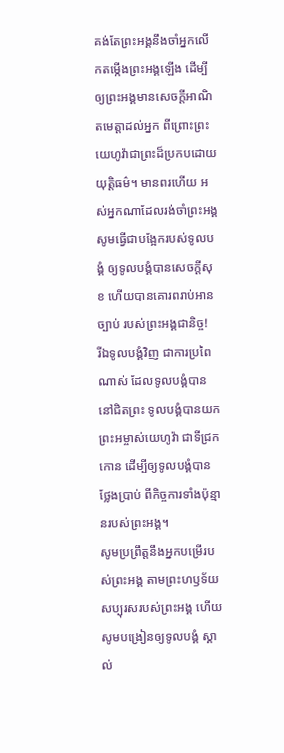គង់តែព្រះអង្គនឹងចាំអ្នកលើកតម្កើងព្រះអង្គឡើង ដើម្បីឲ្យព្រះអង្គមានសេចក្ដីអាណិតមេត្តាដល់អ្នក ពីព្រោះព្រះយេហូវ៉ាជាព្រះដ៏ប្រកបដោយយុត្តិធម៌។ មានពរហើយ អស់អ្នកណាដែលរង់ចាំព្រះអង្គ
សូមធ្វើជាបង្អែករបស់ទូលបង្គំ ឲ្យទូលបង្គំបានសេចក្ដីសុខ ហើយបានគោរពរាប់អានច្បាប់ របស់ព្រះអង្គជានិច្ច!
រីឯទូលបង្គំវិញ ជាការប្រពៃណាស់ ដែលទូលបង្គំបាននៅជិតព្រះ ទូលបង្គំបានយកព្រះអម្ចាស់យេហូវ៉ា ជាទីជ្រកកោន ដើម្បីឲ្យទូលបង្គំបានថ្លែងប្រាប់ ពីកិច្ចការទាំងប៉ុន្មានរបស់ព្រះអង្គ។
សូមប្រព្រឹត្តនឹងអ្នកបម្រើរបស់ព្រះអង្គ តាមព្រះហឫទ័យសប្បុរសរបស់ព្រះអង្គ ហើយសូមបង្រៀនឲ្យទូលបង្គំ ស្គាល់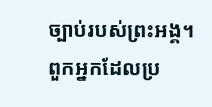ច្បាប់របស់ព្រះអង្គ។
ពួកអ្នកដែលប្រ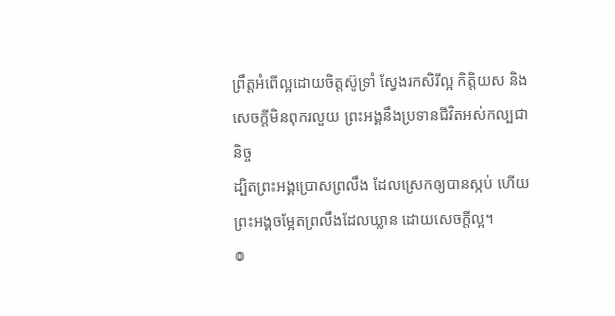ព្រឹត្តអំពើល្អដោយចិត្តស៊ូទ្រាំ ស្វែងរកសិរីល្អ កិត្តិយស និងសេចក្តីមិនពុករលួយ ព្រះអង្គនឹងប្រទានជីវិតអស់កល្បជានិច្ច
ដ្បិតព្រះអង្គប្រោសព្រលឹង ដែលស្រេកឲ្យបានស្កប់ ហើយព្រះអង្គចម្អែតព្រលឹងដែលឃ្លាន ដោយសេចក្ដីល្អ។
៙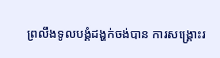ព្រលឹងទូលបង្គំដង្ហក់ចង់បាន ការសង្គ្រោះរ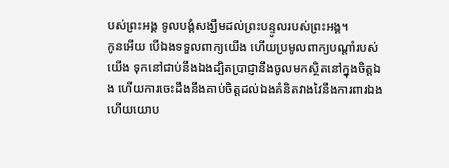បស់ព្រះអង្គ ទូលបង្គំសង្ឃឹមដល់ព្រះបន្ទូលរបស់ព្រះអង្គ។
កូនអើយ បើឯងទទួលពាក្យយើង ហើយប្រមូលពាក្យបណ្ដាំរបស់យើង ទុកនៅជាប់នឹងឯងដ្បិតប្រាជ្ញានឹងចូលមកស្ថិតនៅក្នុងចិត្តឯង ហើយការចេះដឹងនឹងគាប់ចិត្តដល់ឯងគំនិតវាងវៃនឹងការពារឯង ហើយយោប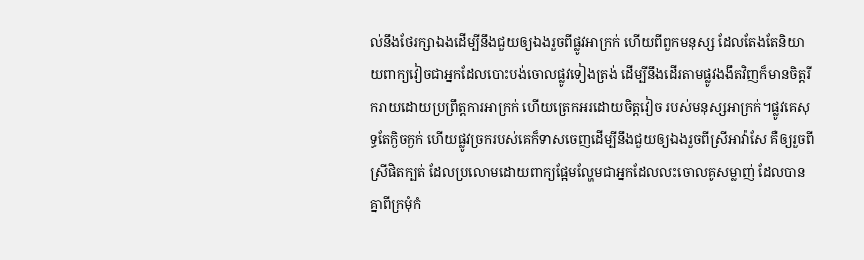ល់នឹងថែរក្សាឯងដើម្បីនឹងជួយឲ្យឯងរួចពីផ្លូវអាក្រក់ ហើយពីពួកមនុស្ស ដែលតែងតែនិយាយពាក្យវៀចជាអ្នកដែលបោះបង់ចោលផ្លូវទៀងត្រង់ ដើម្បីនឹងដើរតាមផ្លូវងងឹតវិញក៏មានចិត្តរីករាយដោយប្រព្រឹត្តការអាក្រក់ ហើយត្រេកអរដោយចិត្តវៀច របស់មនុស្សអាក្រក់។ផ្លូវគេសុទ្ធតែក្ងិចក្ងក់ ហើយផ្លូវច្រករបស់គេក៏ទាសចេញដើម្បីនឹងជួយឲ្យឯងរួចពីស្រីអាវ៉ាសែ គឺឲ្យរួចពីស្រីផិតក្បត់ ដែលប្រលោមដោយពាក្យផ្អែមល្ហែមជាអ្នកដែលលះចោលគូសម្លាញ់ ដែលបានគ្នាពីក្រមុំកំ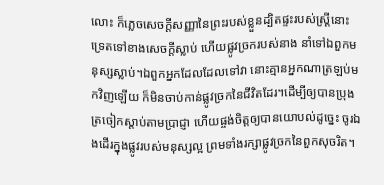លោះ ក៏ភ្លេចសេចក្ដីសញ្ញានៃព្រះរបស់ខ្លួនដ្បិតផ្ទះរបស់ស្ត្រីនោះ ទ្រេតទៅខាងសេចក្ដីស្លាប់ ហើយផ្លូវច្រករបស់នាង នាំទៅឯពួកមនុស្សស្លាប់។ឯពួកអ្នកដែលដែលទៅវា នោះគ្មានអ្នកណាត្រឡប់មកវិញឡើយ ក៏មិនចាប់កាន់ផ្លូវច្រកនៃជីវិតដែរ។ដើម្បីឲ្យបានប្រុងត្រចៀកស្តាប់តាមប្រាជ្ញា ហើយផ្ចង់ចិត្តឲ្យបានយោបល់ដូច្នេះ ចូរឯងដើរក្នុងផ្លូវរបស់មនុស្សល្អ ព្រមទាំងរក្សាផ្លូវច្រកនៃពួកសុចរិត។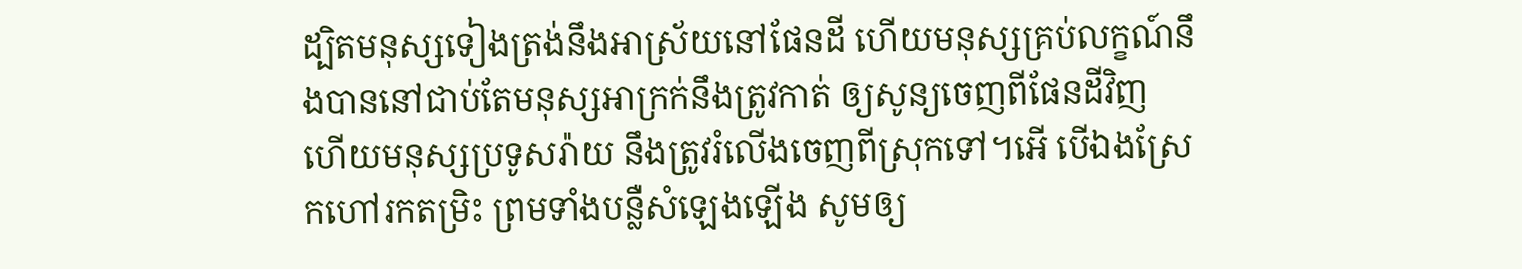ដ្បិតមនុស្សទៀងត្រង់នឹងអាស្រ័យនៅផែនដី ហើយមនុស្សគ្រប់លក្ខណ៍នឹងបាននៅជាប់តែមនុស្សអាក្រក់នឹងត្រូវកាត់ ឲ្យសូន្យចេញពីផែនដីវិញ ហើយមនុស្សប្រទូសរ៉ាយ នឹងត្រូវរំលើងចេញពីស្រុកទៅ។អើ បើឯងស្រែកហៅរកតម្រិះ ព្រមទាំងបន្លឺសំឡេងឡើង សូមឲ្យ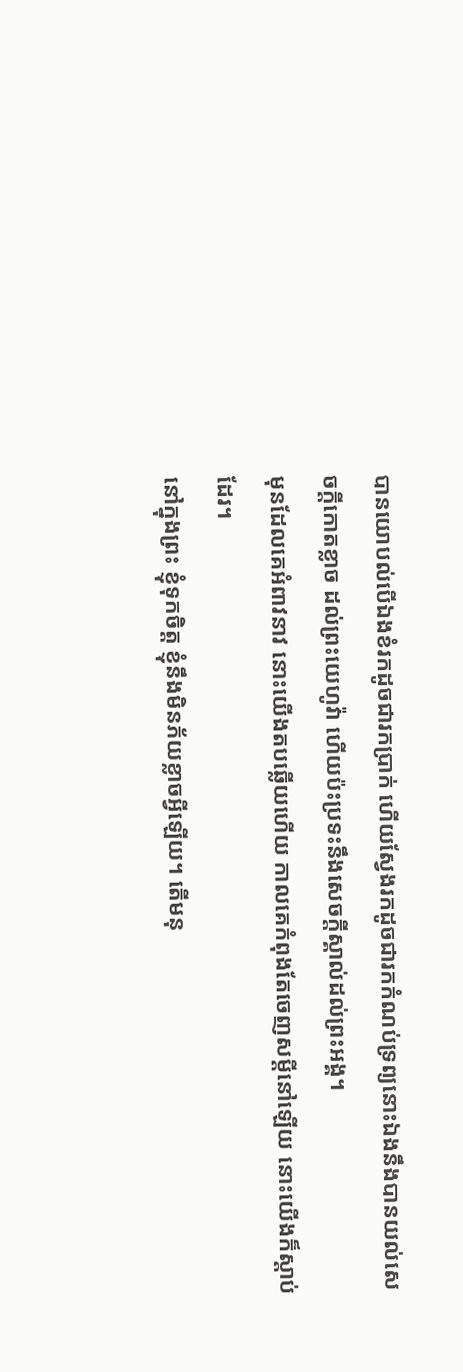បានយោបល់បើឯងខំរកដូចជារកប្រាក់ ហើយស្វែងរកដូចជារកកំណប់ទ្រព្យនោះឯងនឹងបានយល់សេចក្ដីកោតខ្លាច ដល់ព្រះយេហូវ៉ា ហើយប៉ះប្រទះនឹងសេចក្ដីស្គាល់ដល់ព្រះអង្គ។
មុនដែលគេអំពាវនាវ នោះយើងតបឆ្លើយហើយ កាលគេកំពុងតែចេញសម្ដីនៅឡើយ នោះយើងក៏ស្តាប់ដែរ។
នៅក្នុងព្រះ ខ្ញុំទុកចិត្ត ខ្ញុំនឹងមិនភ័យខ្លាចអ្វីឡើយ។ តើមនុ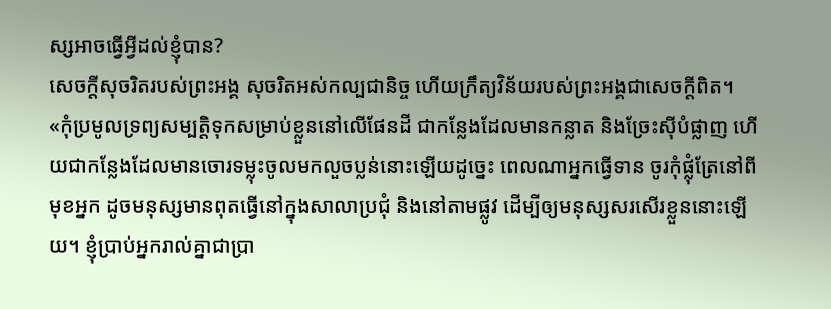ស្សអាចធ្វើអ្វីដល់ខ្ញុំបាន?
សេចក្ដីសុចរិតរបស់ព្រះអង្គ សុចរិតអស់កល្បជានិច្ច ហើយក្រឹត្យវិន័យរបស់ព្រះអង្គជាសេចក្ដីពិត។
«កុំប្រមូលទ្រព្យសម្បត្តិទុកសម្រាប់ខ្លួននៅលើផែនដី ជាកន្លែងដែលមានកន្លាត និងច្រែះស៊ីបំផ្លាញ ហើយជាកន្លែងដែលមានចោរទម្លុះចូលមកលួចប្លន់នោះឡើយដូច្នេះ ពេលណាអ្នកធ្វើទាន ចូរកុំផ្លុំត្រែនៅពីមុខអ្នក ដូចមនុស្សមានពុតធ្វើនៅក្នុងសាលាប្រជុំ និងនៅតាមផ្លូវ ដើម្បីឲ្យមនុស្សសរសើរខ្លួននោះឡើយ។ ខ្ញុំប្រាប់អ្នករាល់គ្នាជាប្រា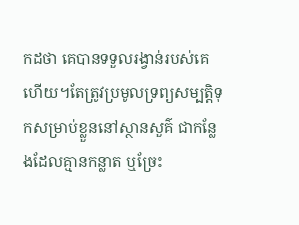កដថា គេបានទទួលរង្វាន់របស់គេហើយ។តែត្រូវប្រមូលទ្រព្យសម្បត្តិទុកសម្រាប់ខ្លួននៅស្ថានសួគ៌ ជាកន្លែងដែលគ្មានកន្លាត ឬច្រែះ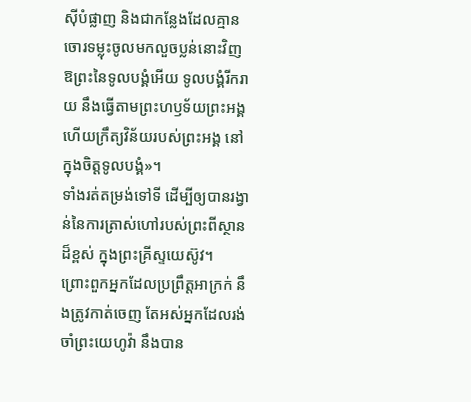ស៊ីបំផ្លាញ និងជាកន្លែងដែលគ្មានចោរទម្លុះចូលមកលួចប្លន់នោះវិញ
ឱព្រះនៃទូលបង្គំអើយ ទូលបង្គំរីករាយ នឹងធ្វើតាមព្រះហឫទ័យព្រះអង្គ ហើយក្រឹត្យវិន័យរបស់ព្រះអង្គ នៅក្នុងចិត្តទូលបង្គំ»។
ទាំងរត់តម្រង់ទៅទី ដើម្បីឲ្យបានរង្វាន់នៃការត្រាស់ហៅរបស់ព្រះពីស្ថានដ៏ខ្ពស់ ក្នុងព្រះគ្រីស្ទយេស៊ូវ។
ព្រោះពួកអ្នកដែលប្រព្រឹត្តអាក្រក់ នឹងត្រូវកាត់ចេញ តែអស់អ្នកដែលរង់ចាំព្រះយេហូវ៉ា នឹងបាន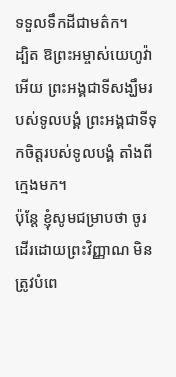ទទួលទឹកដីជាមត៌ក។
ដ្បិត ឱព្រះអម្ចាស់យេហូវ៉ាអើយ ព្រះអង្គជាទីសង្ឃឹមរបស់ទូលបង្គំ ព្រះអង្គជាទីទុកចិត្តរបស់ទូលបង្គំ តាំងពីក្មេងមក។
ប៉ុន្ដែ ខ្ញុំសូមជម្រាបថា ចូរដើរដោយព្រះវិញ្ញាណ មិនត្រូវបំពេ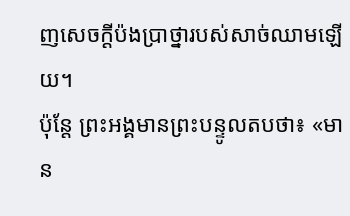ញសេចក្ដីប៉ងប្រាថ្នារបស់សាច់ឈាមឡើយ។
ប៉ុន្តែ ព្រះអង្គមានព្រះបន្ទូលតបថា៖ «មាន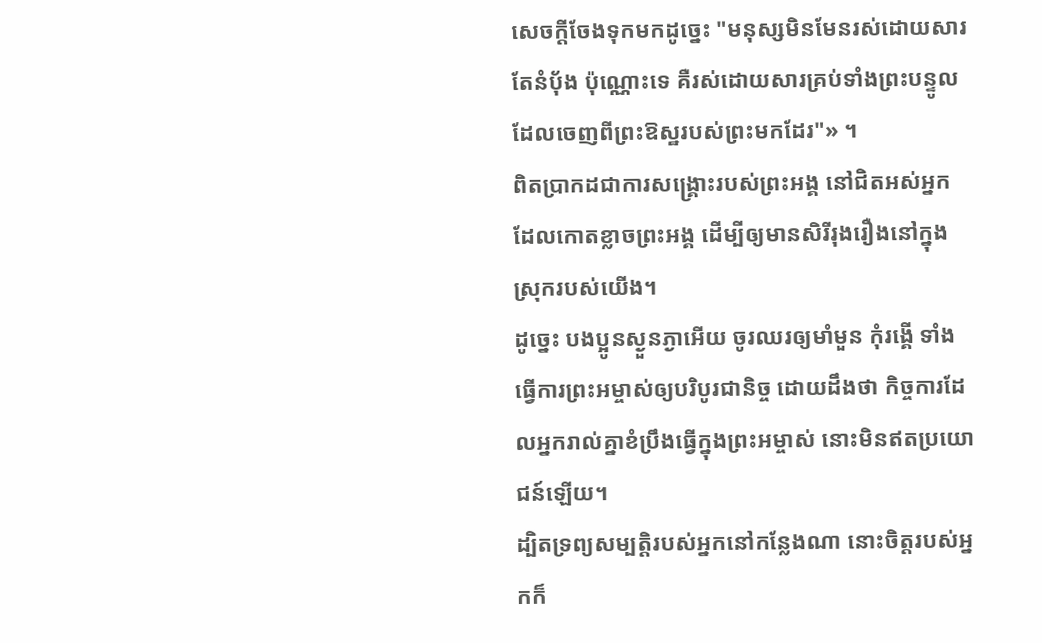សេចក្តីចែងទុកមកដូច្នេះ "មនុស្សមិនមែនរស់ដោយសារតែនំបុ័ង ប៉ុណ្ណោះទេ គឺរស់ដោយសារគ្រប់ទាំងព្រះបន្ទូល ដែលចេញពីព្រះឱស្ឋរបស់ព្រះមកដែរ"» ។
ពិតប្រាកដជាការសង្គ្រោះរបស់ព្រះអង្គ នៅជិតអស់អ្នកដែលកោតខ្លាចព្រះអង្គ ដើម្បីឲ្យមានសិរីរុងរឿងនៅក្នុងស្រុករបស់យើង។
ដូច្នេះ បងប្អូនស្ងួនភ្ងាអើយ ចូរឈរឲ្យមាំមួន កុំរង្គើ ទាំងធ្វើការព្រះអម្ចាស់ឲ្យបរិបូរជានិច្ច ដោយដឹងថា កិច្ចការដែលអ្នករាល់គ្នាខំប្រឹងធ្វើក្នុងព្រះអម្ចាស់ នោះមិនឥតប្រយោជន៍ឡើយ។
ដ្បិតទ្រព្យសម្បត្តិរបស់អ្នកនៅកន្លែងណា នោះចិត្តរបស់អ្នកក៏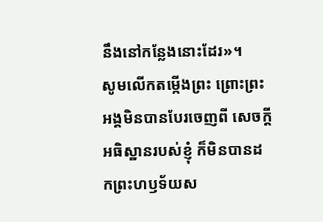នឹងនៅកន្លែងនោះដែរ»។
សូមលើកតម្កើងព្រះ ព្រោះព្រះអង្គមិនបានបែរចេញពី សេចក្ដីអធិស្ឋានរបស់ខ្ញុំ ក៏មិនបានដកព្រះហឫទ័យស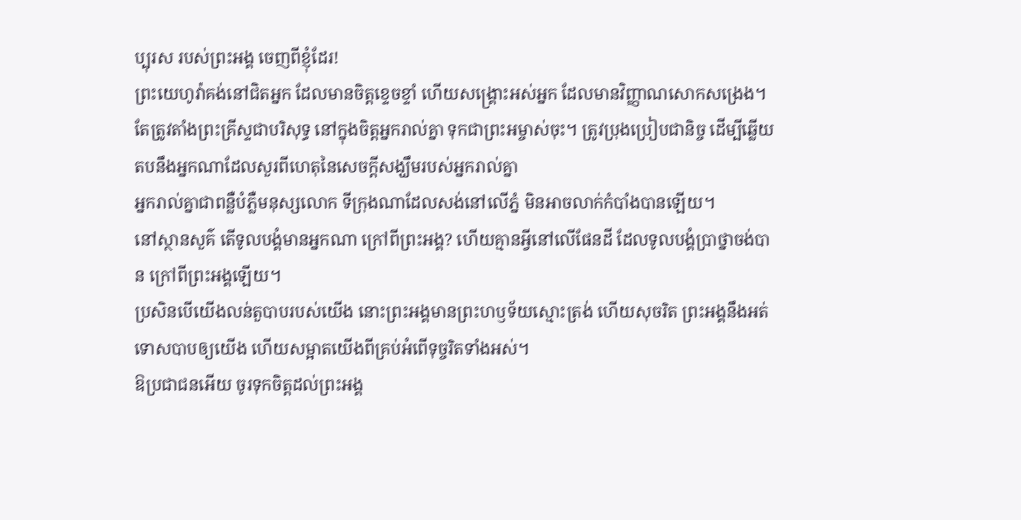ប្បុរស របស់ព្រះអង្គ ចេញពីខ្ញុំដែរ!
ព្រះយេហូវ៉ាគង់នៅជិតអ្នក ដែលមានចិត្តខ្ទេចខ្ទាំ ហើយសង្គ្រោះអស់អ្នក ដែលមានវិញ្ញាណសោកសង្រេង។
តែត្រូវតាំងព្រះគ្រីស្ទជាបរិសុទ្ធ នៅក្នុងចិត្តអ្នករាល់គ្នា ទុកជាព្រះអម្ចាស់ចុះ។ ត្រូវប្រុងប្រៀបជានិច្ច ដើម្បីឆ្លើយតបនឹងអ្នកណាដែលសួរពីហេតុនៃសេចក្តីសង្ឃឹមរបស់អ្នករាល់គ្នា
អ្នករាល់គ្នាជាពន្លឺបំភ្លឺមនុស្សលោក ទីក្រុងណាដែលសង់នៅលើភ្នំ មិនអាចលាក់កំបាំងបានឡើយ។
នៅស្ថានសួគ៌ តើទូលបង្គំមានអ្នកណា ក្រៅពីព្រះអង្គ? ហើយគ្មានអ្វីនៅលើផែនដី ដែលទូលបង្គំប្រាថ្នាចង់បាន ក្រៅពីព្រះអង្គឡើយ។
ប្រសិនបើយើងលន់តួបាបរបស់យើង នោះព្រះអង្គមានព្រះហឫទ័យស្មោះត្រង់ ហើយសុចរិត ព្រះអង្គនឹងអត់ទោសបាបឲ្យយើង ហើយសម្អាតយើងពីគ្រប់អំពើទុច្ចរិតទាំងអស់។
ឱប្រជាជនអើយ ចូរទុកចិត្តដល់ព្រះអង្គ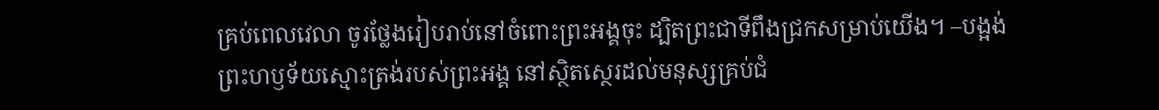គ្រប់ពេលវេលា ចូរថ្លែងរៀបរាប់នៅចំពោះព្រះអង្គចុះ ដ្បិតព្រះជាទីពឹងជ្រកសម្រាប់យើង។ –បង្អង់
ព្រះហឫទ័យស្មោះត្រង់របស់ព្រះអង្គ នៅស្ថិតស្ថេរដល់មនុស្សគ្រប់ជំ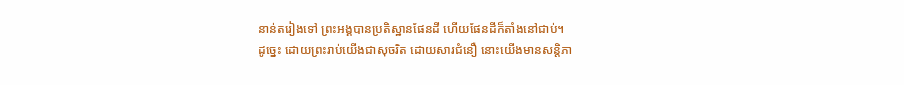នាន់តរៀងទៅ ព្រះអង្គបានប្រតិស្ឋានផែនដី ហើយផែនដីក៏តាំងនៅជាប់។
ដូច្នេះ ដោយព្រះរាប់យើងជាសុចរិត ដោយសារជំនឿ នោះយើងមានសន្ដិភា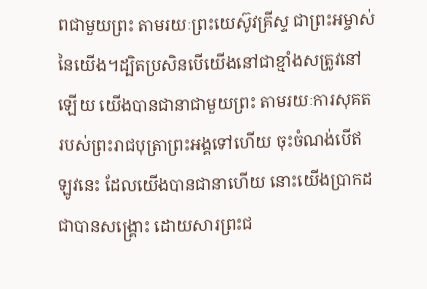ពជាមួយព្រះ តាមរយៈព្រះយេស៊ូវគ្រីស្ទ ជាព្រះអម្ចាស់នៃយើង។ដ្បិតប្រសិនបើយើងនៅជាខ្មាំងសត្រូវនៅឡើយ យើងបានជានាជាមួយព្រះ តាមរយៈការសុគតរបស់ព្រះរាជបុត្រាព្រះអង្គទៅហើយ ចុះចំណង់បើឥឡូវនេះ ដែលយើងបានជានាហើយ នោះយើងប្រាកដជាបានសង្គ្រោះ ដោយសារព្រះជ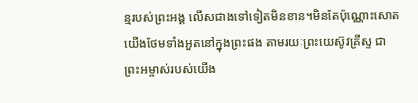ន្មរបស់ព្រះអង្គ លើសជាងទៅទៀតមិនខាន។មិនតែប៉ុណ្ណោះសោត យើងថែមទាំងអួតនៅក្នុងព្រះផង តាមរយៈព្រះយេស៊ូវគ្រីស្ទ ជាព្រះអម្ចាស់របស់យើង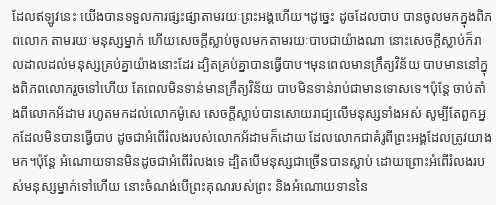ដែលឥឡូវនេះ យើងបានទទួលការផ្សះផ្សាតាមរយៈព្រះអង្គហើយ។ដូច្នេះ ដូចដែលបាប បានចូលមកក្នុងពិភពលោក តាមរយៈមនុស្សម្នាក់ ហើយសេចក្តីស្លាប់ចូលមកតាមរយៈបាបជាយ៉ាងណា នោះសេចក្តីស្លាប់ក៏រាលដាលដល់មនុស្សគ្រប់គ្នាយ៉ាងនោះដែរ ដ្បិតគ្រប់គ្នាបានធ្វើបាប។មុនពេលមានក្រឹត្យវិន័យ បាបមាននៅក្នុងពិភពលោករួចទៅហើយ តែពេលមិនទាន់មានក្រឹត្យវិន័យ បាបមិនទាន់រាប់ជាមានទោសទេ។ប៉ុន្តែ ចាប់តាំងពីលោកអ័ដាម រហូតមកដល់លោកម៉ូសេ សេចក្តីស្លាប់បានសោយរាជ្យលើមនុស្សទាំងអស់ សូម្បីតែពួកអ្នកដែលមិនបានធ្វើបាប ដូចជាអំពើរំលងរបស់លោកអ័ដាមក៏ដោយ ដែលលោកជាគំរូពីព្រះអង្គដែលត្រូវយាងមក។ប៉ុន្តែ អំណោយទានមិនដូចជាអំពើរំលងទេ ដ្បិតបើមនុស្សជាច្រើនបានស្លាប់ ដោយព្រោះអំពើរំលងរបស់មនុស្សម្នាក់ទៅហើយ នោះចំណង់បើព្រះគុណរបស់ព្រះ និងអំណោយទាននៃ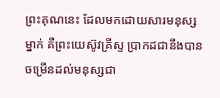ព្រះគុណនេះ ដែលមកដោយសារមនុស្សម្នាក់ គឺព្រះយេស៊ូវគ្រីស្ទ ប្រាកដជានឹងបានចម្រើនដល់មនុស្សជា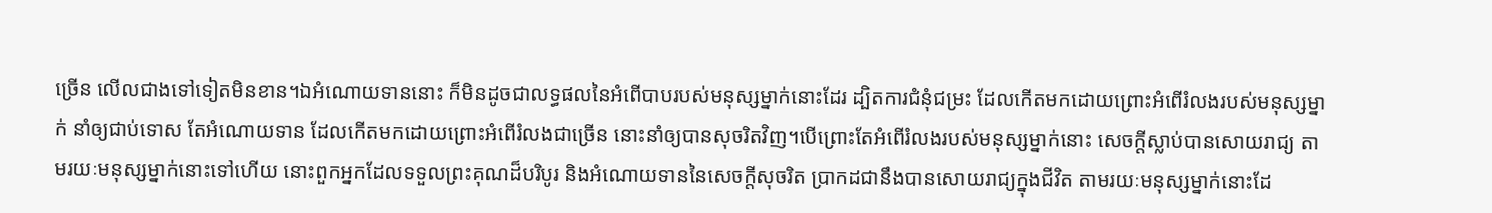ច្រើន លើលជាងទៅទៀតមិនខាន។ឯអំណោយទាននោះ ក៏មិនដូចជាលទ្ធផលនៃអំពើបាបរបស់មនុស្សម្នាក់នោះដែរ ដ្បិតការជំនុំជម្រះ ដែលកើតមកដោយព្រោះអំពើរំលងរបស់មនុស្សម្នាក់ នាំឲ្យជាប់ទោស តែអំណោយទាន ដែលកើតមកដោយព្រោះអំពើរំលងជាច្រើន នោះនាំឲ្យបានសុចរិតវិញ។បើព្រោះតែអំពើរំលងរបស់មនុស្សម្នាក់នោះ សេចក្តីស្លាប់បានសោយរាជ្យ តាមរយៈមនុស្សម្នាក់នោះទៅហើយ នោះពួកអ្នកដែលទទួលព្រះគុណដ៏បរិបូរ និងអំណោយទាននៃសេចក្តីសុចរិត ប្រាកដជានឹងបានសោយរាជ្យក្នុងជីវិត តាមរយៈមនុស្សម្នាក់នោះដែ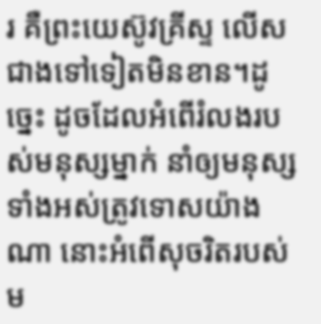រ គឺព្រះយេស៊ូវគ្រីស្ទ លើសជាងទៅទៀតមិនខាន។ដូច្នេះ ដូចដែលអំពើរំលងរបស់មនុស្សម្នាក់ នាំឲ្យមនុស្សទាំងអស់ត្រូវទោសយ៉ាងណា នោះអំពើសុចរិតរបស់ម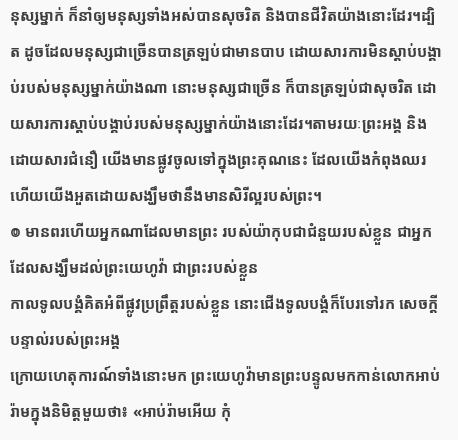នុស្សម្នាក់ ក៏នាំឲ្យមនុស្សទាំងអស់បានសុចរិត និងបានជីវិតយ៉ាងនោះដែរ។ដ្បិត ដូចដែលមនុស្សជាច្រើនបានត្រឡប់ជាមានបាប ដោយសារការមិនស្តាប់បង្គាប់របស់មនុស្សម្នាក់យ៉ាងណា នោះមនុស្សជាច្រើន ក៏បានត្រឡប់ជាសុចរិត ដោយសារការស្តាប់បង្គាប់របស់មនុស្សម្នាក់យ៉ាងនោះដែរ។តាមរយៈព្រះអង្គ និងដោយសារជំនឿ យើងមានផ្លូវចូលទៅក្នុងព្រះគុណនេះ ដែលយើងកំពុងឈរ ហើយយើងអួតដោយសង្ឃឹមថានឹងមានសិរីល្អរបស់ព្រះ។
៙ មានពរហើយអ្នកណាដែលមានព្រះ របស់យ៉ាកុបជាជំនួយរបស់ខ្លួន ជាអ្នកដែលសង្ឃឹមដល់ព្រះយេហូវ៉ា ជាព្រះរបស់ខ្លួន
កាលទូលបង្គំគិតអំពីផ្លូវប្រព្រឹត្តរបស់ខ្លួន នោះជើងទូលបង្គំក៏បែរទៅរក សេចក្ដីបន្ទាល់របស់ព្រះអង្គ
ក្រោយហេតុការណ៍ទាំងនោះមក ព្រះយេហូវ៉ាមានព្រះបន្ទូលមកកាន់លោកអាប់រ៉ាមក្នុងនិមិត្តមួយថា៖ «អាប់រ៉ាមអើយ កុំ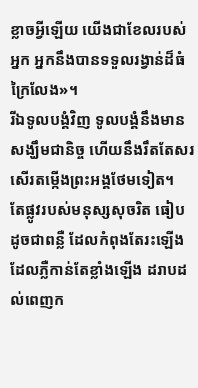ខ្លាចអ្វីឡើយ យើងជាខែលរបស់អ្នក អ្នកនឹងបានទទួលរង្វាន់ដ៏ធំក្រៃលែង»។
រីឯទូលបង្គំវិញ ទូលបង្គំនឹងមានសង្ឃឹមជានិច្ច ហើយនឹងរឹតតែសរសើរតម្កើងព្រះអង្គថែមទៀត។
តែផ្លូវរបស់មនុស្សសុចរិត ធៀបដូចជាពន្លឺ ដែលកំពុងតែរះឡើង ដែលភ្លឺកាន់តែខ្លាំងឡើង ដរាបដល់ពេញក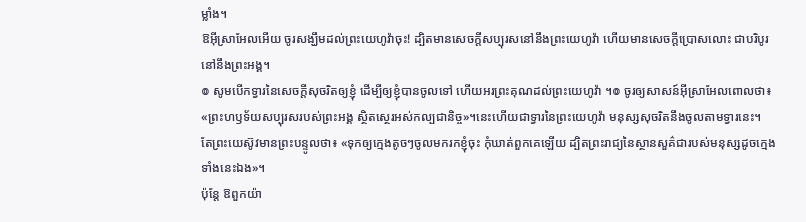ម្លាំង។
ឱអ៊ីស្រាអែលអើយ ចូរសង្ឃឹមដល់ព្រះយេហូវ៉ាចុះ! ដ្បិតមានសេចក្ដីសប្បុរសនៅនឹងព្រះយេហូវ៉ា ហើយមានសេចក្ដីប្រោសលោះ ជាបរិបូរនៅនឹងព្រះអង្គ។
៙ សូមបើកទ្វារនៃសេចក្ដីសុចរិតឲ្យខ្ញុំ ដើម្បីឲ្យខ្ញុំបានចូលទៅ ហើយអរព្រះគុណដល់ព្រះយេហូវ៉ា ។៙ ចូរឲ្យសាសន៍អ៊ីស្រាអែលពោលថា៖ «ព្រះហឫទ័យសប្បុរសរបស់ព្រះអង្គ ស្ថិតស្ថេរអស់កល្បជានិច្ច»។នេះហើយជាទ្វារនៃព្រះយេហូវ៉ា មនុស្សសុចរិតនឹងចូលតាមទ្វារនេះ។
តែព្រះយេស៊ូវមានព្រះបន្ទូលថា៖ «ទុកឲ្យក្មេងតូចៗចូលមករកខ្ញុំចុះ កុំឃាត់ពួកគេឡើយ ដ្បិតព្រះរាជ្យនៃស្ថានសួគ៌ជារបស់មនុស្សដូចក្មេងទាំងនេះឯង»។
ប៉ុន្តែ ឱពួកយ៉ា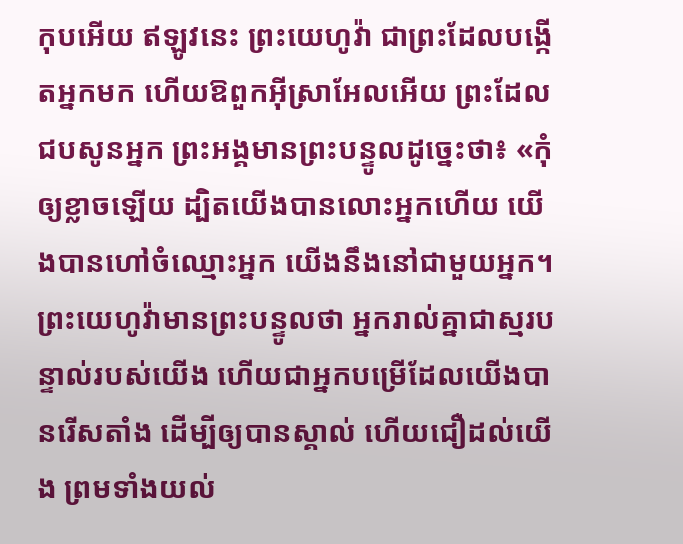កុបអើយ ឥឡូវនេះ ព្រះយេហូវ៉ា ជាព្រះដែលបង្កើតអ្នកមក ហើយឱពួកអ៊ីស្រាអែលអើយ ព្រះដែលជបសូនអ្នក ព្រះអង្គមានព្រះបន្ទូលដូច្នេះថា៖ «កុំឲ្យខ្លាចឡើយ ដ្បិតយើងបានលោះអ្នកហើយ យើងបានហៅចំឈ្មោះអ្នក យើងនឹងនៅជាមួយអ្នក។ព្រះយេហូវ៉ាមានព្រះបន្ទូលថា អ្នករាល់គ្នាជាស្មរបន្ទាល់របស់យើង ហើយជាអ្នកបម្រើដែលយើងបានរើសតាំង ដើម្បីឲ្យបានស្គាល់ ហើយជឿដល់យើង ព្រមទាំងយល់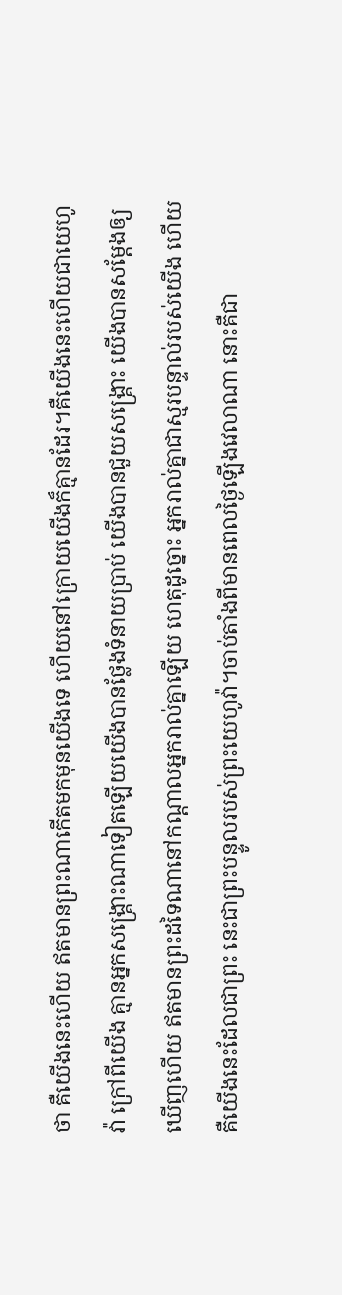ថា គឺយើងនេះហើយ ឥតមានព្រះណាកើតមកមុនយើងទេ ហើយនៅក្រោយយើងក៏គ្មានដែរ។គឺយើងនេះហើយជាយេហូវ៉ា ក្រៅពីយើង គ្មានអ្នកសង្គ្រោះណាទៀតឡើយយើងបានថ្លែងទំនាយប្រាប់ យើងបានជួយសង្គ្រោះ យើងបានសម្ដែងឲ្យឃើញហើយ ឥតមានព្រះដទៃណានៅកណ្ដាលអ្នករាល់គ្នាឡើយ ហេតុដូច្នោះ អ្នករាល់គ្នាជាស្មរបន្ទាល់របស់យើង ហើយគឺយើងនេះដែលជាព្រះ នេះជាព្រះបន្ទូលរបស់ព្រះយេហូវ៉ា។ចាប់តាំងពីមានពេលថ្ងៃឡើងវេលាណា នោះគឺជា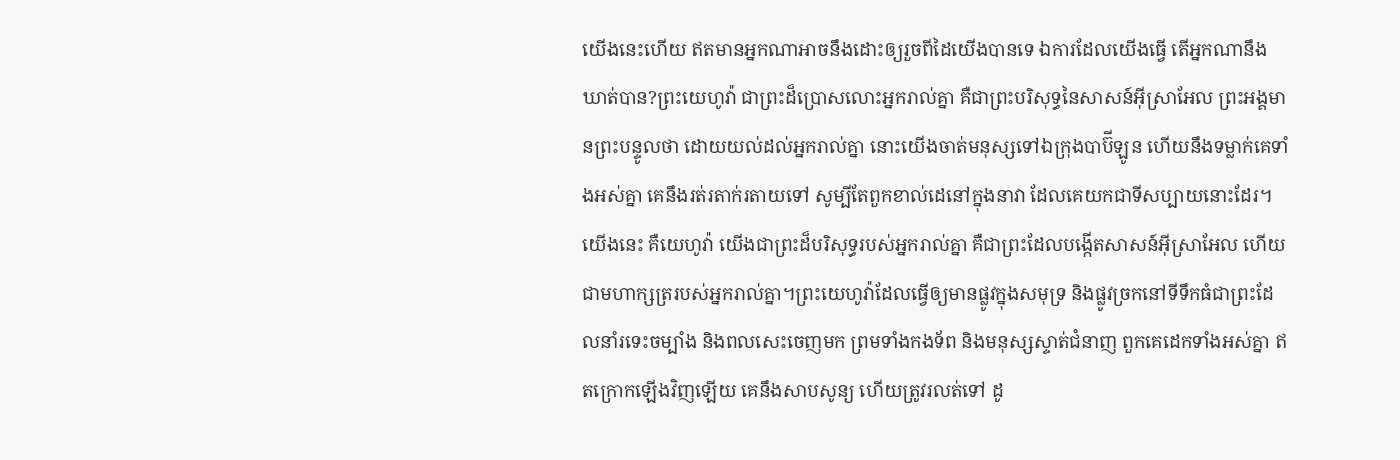យើងនេះហើយ ឥតមានអ្នកណាអាចនឹងដោះឲ្យរួចពីដៃយើងបានទេ ឯការដែលយើងធ្វើ តើអ្នកណានឹងឃាត់បាន?ព្រះយេហូវ៉ា ជាព្រះដ៏ប្រោសលោះអ្នករាល់គ្នា គឺជាព្រះបរិសុទ្ធនៃសាសន៍អ៊ីស្រាអែល ព្រះអង្គមានព្រះបន្ទូលថា ដោយយល់ដល់អ្នករាល់គ្នា នោះយើងចាត់មនុស្សទៅឯក្រុងបាប៊ីឡូន ហើយនឹងទម្លាក់គេទាំងអស់គ្នា គេនឹងរត់រតាក់រតាយទៅ សូម្បីតែពួកខាល់ដេនៅក្នុងនាវា ដែលគេយកជាទីសប្បាយនោះដែរ។យើងនេះ គឺយេហូវ៉ា យើងជាព្រះដ៏បរិសុទ្ធរបស់អ្នករាល់គ្នា គឺជាព្រះដែលបង្កើតសាសន៍អ៊ីស្រាអែល ហើយជាមហាក្សត្ររបស់អ្នករាល់គ្នា។ព្រះយេហូវ៉ាដែលធ្វើឲ្យមានផ្លូវក្នុងសមុទ្រ និងផ្លូវច្រកនៅទីទឹកធំជាព្រះដែលនាំរទេះចម្បាំង និងពលសេះចេញមក ព្រមទាំងកងទ័ព និងមនុស្សស្ទាត់ជំនាញ ពួកគេដេកទាំងអស់គ្នា ឥតក្រោកឡើងវិញឡើយ គេនឹងសាបសូន្យ ហើយត្រូវរលត់ទៅ ដូ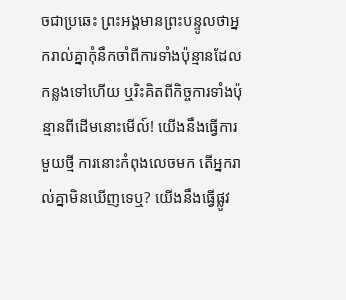ចជាប្រឆេះ ព្រះអង្គមានព្រះបន្ទូលថាអ្នករាល់គ្នាកុំនឹកចាំពីការទាំងប៉ុន្មានដែលកន្លងទៅហើយ ឬរិះគិតពីកិច្ចការទាំងប៉ុន្មានពីដើមនោះមើល៍! យើងនឹងធ្វើការមួយថ្មី ការនោះកំពុងលេចមក តើអ្នករាល់គ្នាមិនឃើញទេឬ? យើងនឹងធ្វើផ្លូវ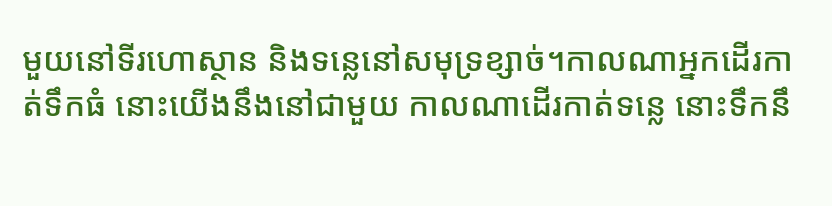មួយនៅទីរហោស្ថាន និងទន្លេនៅសមុទ្រខ្សាច់។កាលណាអ្នកដើរកាត់ទឹកធំ នោះយើងនឹងនៅជាមួយ កាលណាដើរកាត់ទន្លេ នោះទឹកនឹ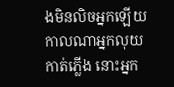ងមិនលិចអ្នកឡើយ កាលណាអ្នកលុយកាត់ភ្លើង នោះអ្នក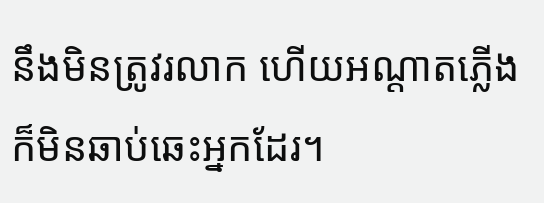នឹងមិនត្រូវរលាក ហើយអណ្ដាតភ្លើងក៏មិនឆាប់ឆេះអ្នកដែរ។